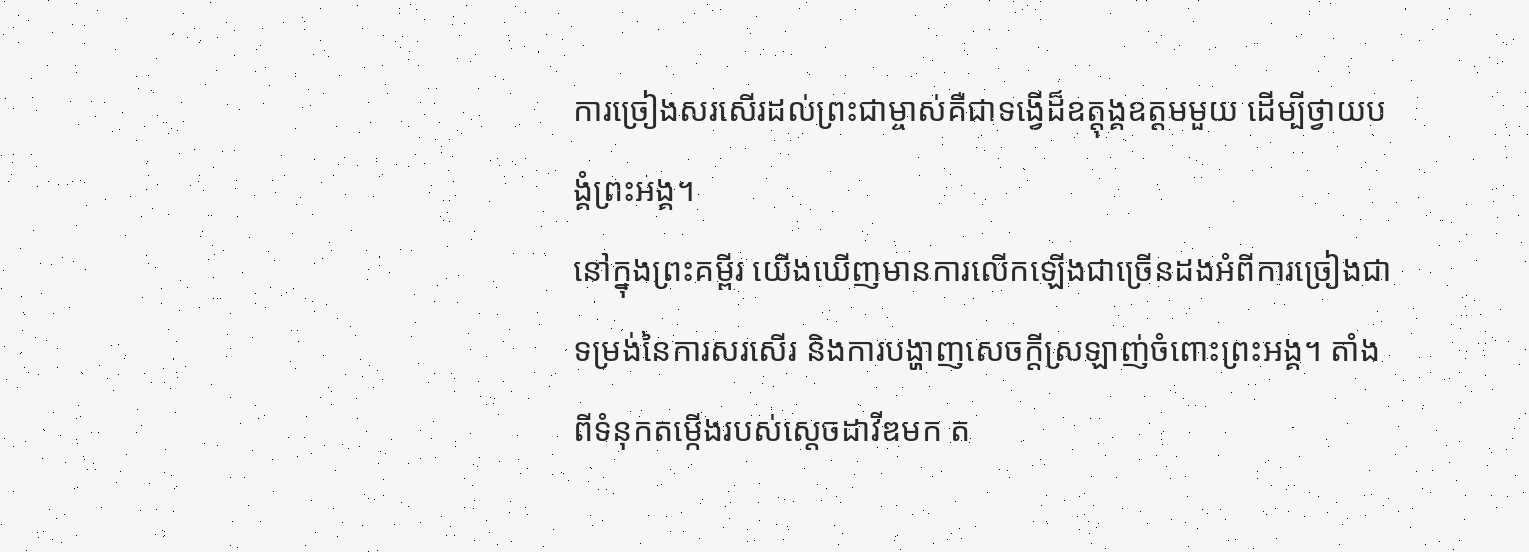ការច្រៀងសរសើរដល់ព្រះជាម្ចាស់គឺជាទង្វើដ៏ឧត្តុង្គឧត្តមមួយ ដើម្បីថ្វាយបង្គំព្រះអង្គ។
នៅក្នុងព្រះគម្ពីរ យើងឃើញមានការលើកឡើងជាច្រើនដងអំពីការច្រៀងជាទម្រង់នៃការសរសើរ និងការបង្ហាញសេចក្តីស្រឡាញ់ចំពោះព្រះអង្គ។ តាំងពីទំនុកតម្កើងរបស់ស្តេចដាវីឌមក ត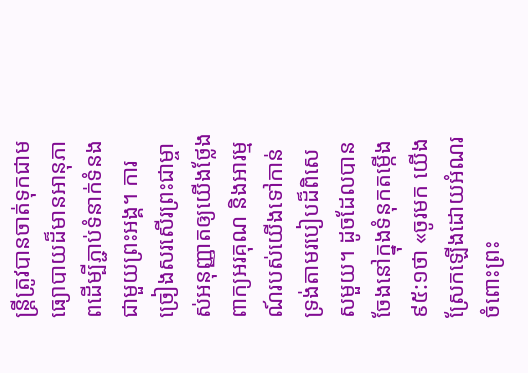ន្ត្រីត្រូវបានចាត់ទុកជាមធ្យោបាយដ៏មានអានុភាពដើម្បីភ្ជាប់ទំនាក់ទំនងជាមួយព្រះអង្គ។ ការច្រៀងសរសើរព្រះជាម្ចាស់អនុញ្ញាតឲ្យយើងថ្លែងពាក្យអរគុណ និងអារម្មណ៍របស់យើងទៅកាន់ទ្រង់តាមរបៀបដ៏ពិសេសមួយ។ ដូចដែលបានចែងនៅក្នុងទំនុកតម្កើង ៩៥:១ថា «ចូរមក យើងស្រែកឡើងដោយអំណរចំពោះព្រះ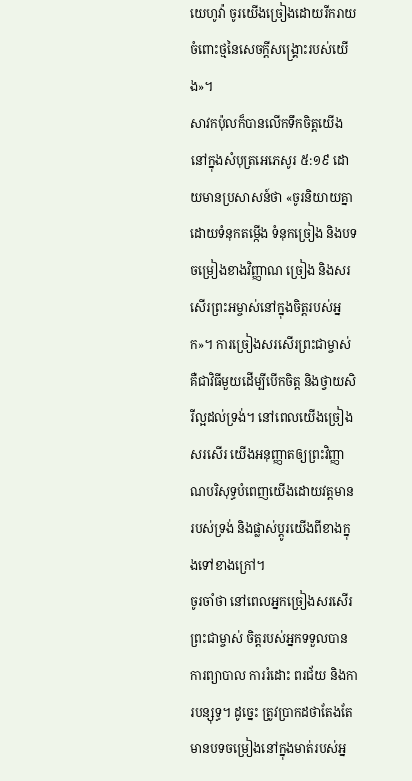យេហូវ៉ា ចូរយើងច្រៀងដោយរីករាយចំពោះថ្មនៃសេចក្តីសង្គ្រោះរបស់យើង»។
សាវកប៉ុលក៏បានលើកទឹកចិត្តយើងនៅក្នុងសំបុត្រអេភេសូរ ៥:១៩ ដោយមានប្រសាសន៍ថា «ចូរនិយាយគ្នាដោយទំនុកតម្កើង ទំនុកច្រៀង និងបទចម្រៀងខាងវិញ្ញាណ ច្រៀង និងសរសើរព្រះអម្ចាស់នៅក្នុងចិត្តរបស់អ្នក»។ ការច្រៀងសរសើរព្រះជាម្ចាស់គឺជាវិធីមួយដើម្បីបើកចិត្ត និងថ្វាយសិរីល្អដល់ទ្រង់។ នៅពេលយើងច្រៀងសរសើរ យើងអនុញ្ញាតឲ្យព្រះវិញ្ញាណបរិសុទ្ធបំពេញយើងដោយវត្តមានរបស់ទ្រង់ និងផ្លាស់ប្តូរយើងពីខាងក្នុងទៅខាងក្រៅ។
ចូរចាំថា នៅពេលអ្នកច្រៀងសរសើរព្រះជាម្ចាស់ ចិត្តរបស់អ្នកទទួលបានការព្យាបាល ការរំដោះ ពរជ័យ និងការបន្សុទ្ធ។ ដូច្នេះ ត្រូវប្រាកដថាតែងតែមានបទចម្រៀងនៅក្នុងមាត់របស់អ្ន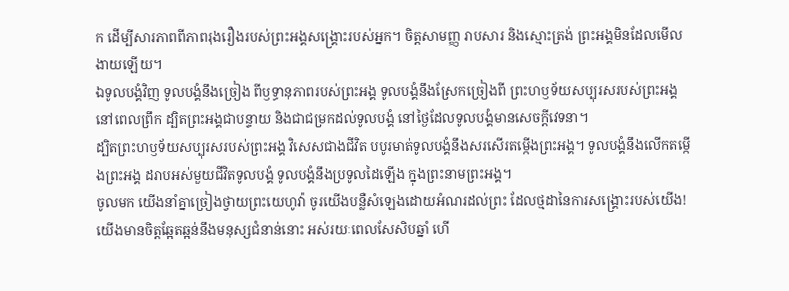ក ដើម្បីសារភាពពីភាពរុងរឿងរបស់ព្រះអង្គសង្គ្រោះរបស់អ្នក។ ចិត្តសាមញ្ញ រាបសារ និងស្មោះត្រង់ ព្រះអង្គមិនដែលមើលងាយឡើយ។
ឯទូលបង្គំវិញ ទូលបង្គំនឹងច្រៀង ពីឫទ្ធានុភាពរបស់ព្រះអង្គ ទូលបង្គំនឹងស្រែកច្រៀងពី ព្រះហឫទ័យសប្បុរសរបស់ព្រះអង្គ នៅពេលព្រឹក ដ្បិតព្រះអង្គជាបន្ទាយ និងជាជម្រកដល់ទូលបង្គំ នៅថ្ងៃដែលទូលបង្គំមានសេចក្ដីវេទនា។
ដ្បិតព្រះហឫទ័យសប្បុរសរបស់ព្រះអង្គ វិសេសជាងជីវិត បបូរមាត់ទូលបង្គំនឹងសរសើរតម្កើងព្រះអង្គ។ ទូលបង្គំនឹងលើកតម្កើងព្រះអង្គ ដរាបអស់មួយជីវិតទូលបង្គំ ទូលបង្គំនឹងប្រទូលដៃឡើង ក្នុងព្រះនាមព្រះអង្គ។
ចូលមក យើងនាំគ្នាច្រៀងថ្វាយព្រះយេហូវ៉ា ចូរយើងបន្លឺសំឡេងដោយអំណរដល់ព្រះ ដែលថ្មដានៃការសង្គ្រោះរបស់យើង! យើងមានចិត្តឆ្អែតឆ្អន់នឹងមនុស្សជំនាន់នោះ អស់រយៈពេលសែសិបឆ្នាំ ហើ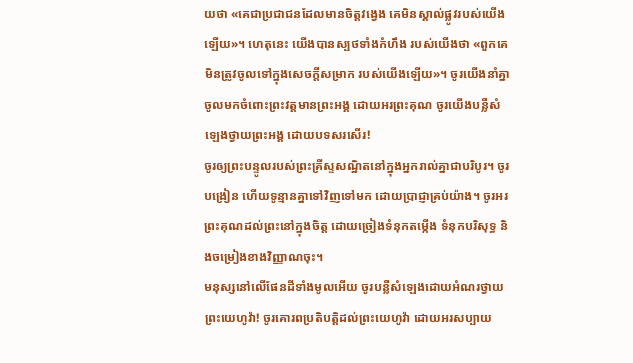យថា «គេជាប្រជាជនដែលមានចិត្តវង្វេង គេមិនស្គាល់ផ្លូវរបស់យើងឡើយ»។ ហេតុនេះ យើងបានស្បថទាំងកំហឹង របស់យើងថា «ពួកគេមិនត្រូវចូលទៅក្នុងសេចក្ដីសម្រាក របស់យើងឡើយ»។ ចូរយើងនាំគ្នាចូលមកចំពោះព្រះវត្តមានព្រះអង្គ ដោយអរព្រះគុណ ចូរយើងបន្លឺសំឡេងថ្វាយព្រះអង្គ ដោយបទសរសើរ!
ចូរឲ្យព្រះបន្ទូលរបស់ព្រះគ្រីស្ទសណ្ឋិតនៅក្នុងអ្នករាល់គ្នាជាបរិបូរ។ ចូរបង្រៀន ហើយទូន្មានគ្នាទៅវិញទៅមក ដោយប្រាជ្ញាគ្រប់យ៉ាង។ ចូរអរព្រះគុណដល់ព្រះនៅក្នុងចិត្ត ដោយច្រៀងទំនុកតម្កើង ទំនុកបរិសុទ្ធ និងចម្រៀងខាងវិញ្ញាណចុះ។
មនុស្សនៅលើផែនដីទាំងមូលអើយ ចូរបន្លឺសំឡេងដោយអំណរថ្វាយព្រះយេហូវ៉ា! ចូរគោរពប្រតិបត្តិដល់ព្រះយេហូវ៉ា ដោយអរសប្បាយ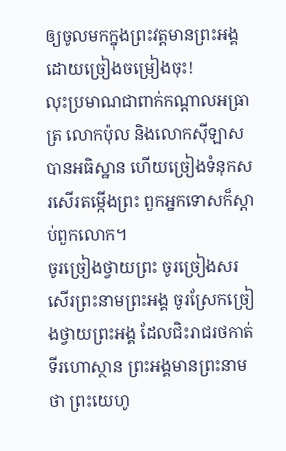ឲ្យចូលមកក្នុងព្រះវត្តមានព្រះអង្គ ដោយច្រៀងចម្រៀងចុះ!
លុះប្រមាណជាពាក់កណ្តាលអធ្រាត្រ លោកប៉ុល និងលោកស៊ីឡាស បានអធិស្ឋាន ហើយច្រៀងទំនុកសរសើរតម្កើងព្រះ ពួកអ្នកទោសក៏ស្តាប់ពួកលោក។
ចូរច្រៀងថ្វាយព្រះ ចូរច្រៀងសរសើរព្រះនាមព្រះអង្គ ចូរស្រែកច្រៀងថ្វាយព្រះអង្គ ដែលជិះរាជរថកាត់ទីរហោស្ថាន ព្រះអង្គមានព្រះនាមថា ព្រះយេហូ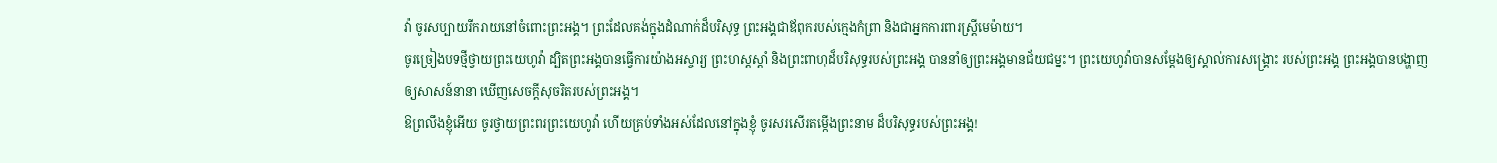វ៉ា ចូរសប្បាយរីករាយនៅចំពោះព្រះអង្គ។ ព្រះដែលគង់ក្នុងដំណាក់ដ៏បរិសុទ្ធ ព្រះអង្គជាឪពុករបស់ក្មេងកំព្រា និងជាអ្នកការពារស្ត្រីមេម៉ាយ។
ចូរច្រៀងបទថ្មីថ្វាយព្រះយេហូវ៉ា ដ្បិតព្រះអង្គបានធ្វើការយ៉ាងអស្ចារ្យ ព្រះហស្តស្តាំ និងព្រះពាហុដ៏បរិសុទ្ធរបស់ព្រះអង្គ បាននាំឲ្យព្រះអង្គមានជ័យជម្នះ។ ព្រះយេហូវ៉ាបានសម្ដែងឲ្យស្គាល់ការសង្គ្រោះ របស់ព្រះអង្គ ព្រះអង្គបានបង្ហាញឲ្យសាសន៍នានា ឃើញសេចក្ដីសុចរិតរបស់ព្រះអង្គ។
ឱព្រលឹងខ្ញុំអើយ ចូរថ្វាយព្រះពរព្រះយេហូវ៉ា ហើយគ្រប់ទាំងអស់ដែលនៅក្នុងខ្ញុំ ចូរសរសើរតម្កើងព្រះនាម ដ៏បរិសុទ្ធរបស់ព្រះអង្គ!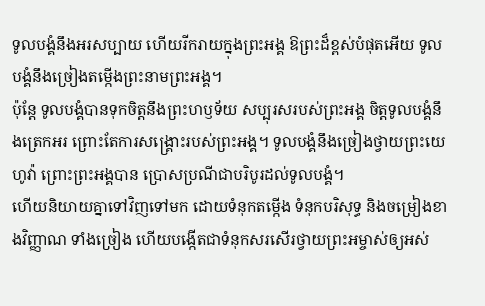ទូលបង្គំនឹងអរសប្បាយ ហើយរីករាយក្នុងព្រះអង្គ ឱព្រះដ៏ខ្ពស់បំផុតអើយ ទូលបង្គំនឹងច្រៀងតម្កើងព្រះនាមព្រះអង្គ។
ប៉ុន្តែ ទូលបង្គំបានទុកចិត្តនឹងព្រះហឫទ័យ សប្បុរសរបស់ព្រះអង្គ ចិត្តទូលបង្គំនឹងត្រេកអរ ព្រោះតែការសង្គ្រោះរបស់ព្រះអង្គ។ ទូលបង្គំនឹងច្រៀងថ្វាយព្រះយេហូវ៉ា ព្រោះព្រះអង្គបាន ប្រោសប្រណីជាបរិបូរដល់ទូលបង្គំ។
ហើយនិយាយគ្នាទៅវិញទៅមក ដោយទំនុកតម្កើង ទំនុកបរិសុទ្ធ និងចម្រៀងខាងវិញ្ញាណ ទាំងច្រៀង ហើយបង្កើតជាទំនុកសរសើរថ្វាយព្រះអម្ចាស់ឲ្យអស់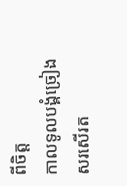ពីចិត្ត
កាលទូលបង្គំច្រៀងសរសើរត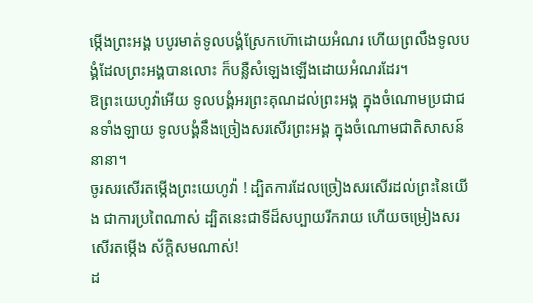ម្កើងព្រះអង្គ បបូរមាត់ទូលបង្គំស្រែកហ៊ោដោយអំណរ ហើយព្រលឹងទូលបង្គំដែលព្រះអង្គបានលោះ ក៏បន្លឺសំឡេងឡើងដោយអំណរដែរ។
ឱព្រះយេហូវ៉ាអើយ ទូលបង្គំអរព្រះគុណដល់ព្រះអង្គ ក្នុងចំណោមប្រជាជនទាំងឡាយ ទូលបង្គំនឹងច្រៀងសរសើរព្រះអង្គ ក្នុងចំណោមជាតិសាសន៍នានា។
ចូរសរសើរតម្កើងព្រះយេហូវ៉ា ! ដ្បិតការដែលច្រៀងសរសើរដល់ព្រះនៃយើង ជាការប្រពៃណាស់ ដ្បិតនេះជាទីដ៏សប្បាយរីករាយ ហើយចម្រៀងសរសើរតម្កើង ស័ក្ដិសមណាស់!
ដ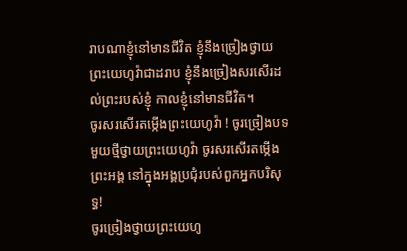រាបណាខ្ញុំនៅមានជីវិត ខ្ញុំនឹងច្រៀងថ្វាយព្រះយេហូវ៉ាជាដរាប ខ្ញុំនឹងច្រៀងសរសើរដល់ព្រះរបស់ខ្ញុំ កាលខ្ញុំនៅមានជីវិត។
ចូរសរសើរតម្កើងព្រះយេហូវ៉ា ! ចូរច្រៀងបទមួយថ្មីថ្វាយព្រះយេហូវ៉ា ចូរសរសើរតម្កើងព្រះអង្គ នៅក្នុងអង្គប្រជុំរបស់ពួកអ្នកបរិសុទ្ធ!
ចូរច្រៀងថ្វាយព្រះយេហូ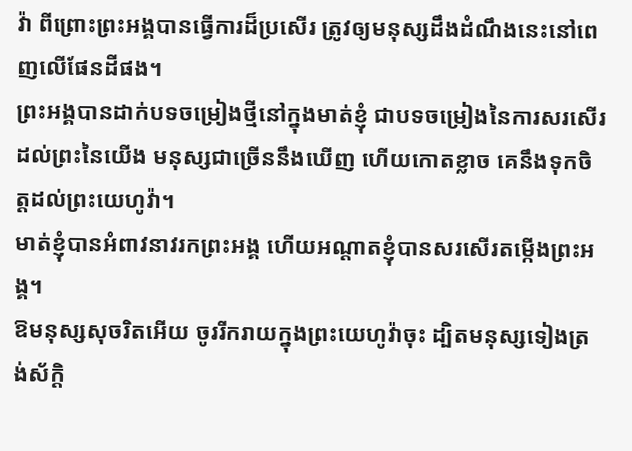វ៉ា ពីព្រោះព្រះអង្គបានធ្វើការដ៏ប្រសើរ ត្រូវឲ្យមនុស្សដឹងដំណឹងនេះនៅពេញលើផែនដីផង។
ព្រះអង្គបានដាក់បទចម្រៀងថ្មីនៅក្នុងមាត់ខ្ញុំ ជាបទចម្រៀងនៃការសរសើរដល់ព្រះនៃយើង មនុស្សជាច្រើននឹងឃើញ ហើយកោតខ្លាច គេនឹងទុកចិត្តដល់ព្រះយេហូវ៉ា។
មាត់ខ្ញុំបានអំពាវនាវរកព្រះអង្គ ហើយអណ្ដាតខ្ញុំបានសរសើរតម្កើងព្រះអង្គ។
ឱមនុស្សសុចរិតអើយ ចូររីករាយក្នុងព្រះយេហូវ៉ាចុះ ដ្បិតមនុស្សទៀងត្រង់ស័ក្ដិ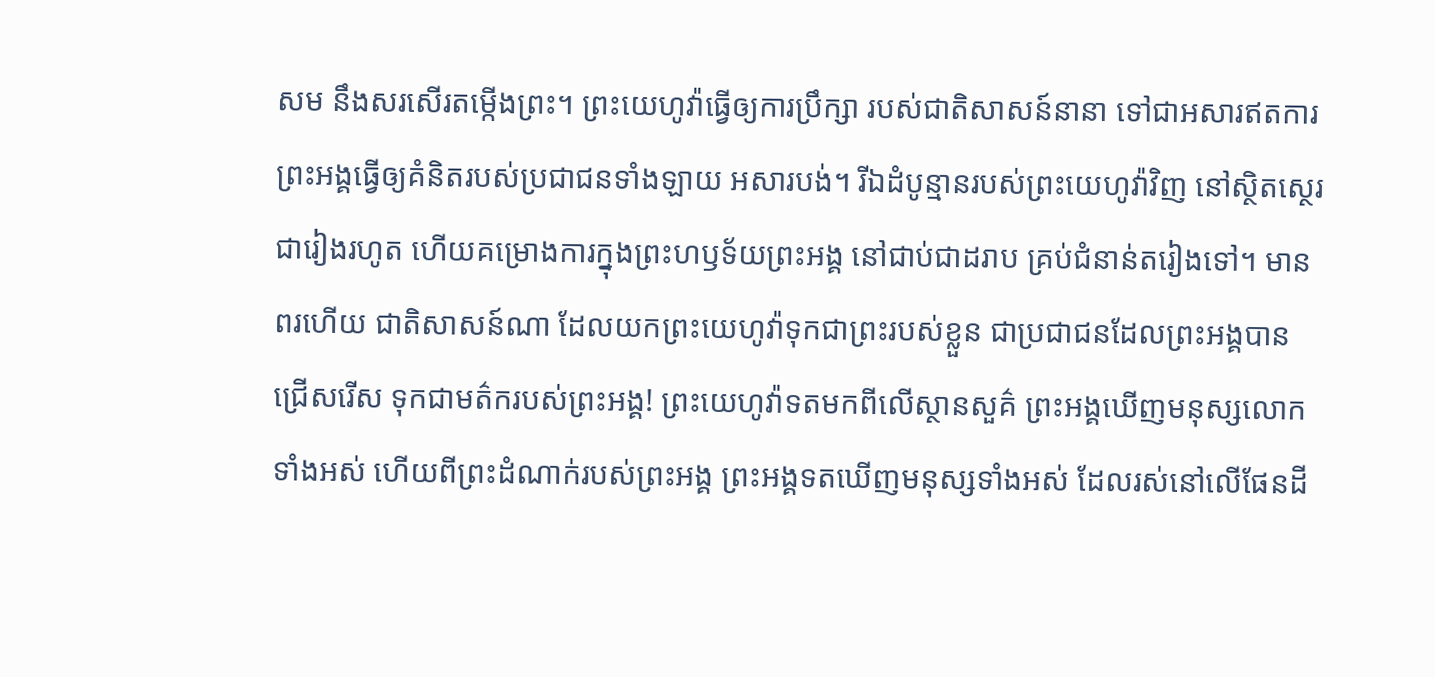សម នឹងសរសើរតម្កើងព្រះ។ ព្រះយេហូវ៉ាធ្វើឲ្យការប្រឹក្សា របស់ជាតិសាសន៍នានា ទៅជាអសារឥតការ ព្រះអង្គធ្វើឲ្យគំនិតរបស់ប្រជាជនទាំងឡាយ អសារបង់។ រីឯដំបូន្មានរបស់ព្រះយេហូវ៉ាវិញ នៅស្ថិតស្ថេរជារៀងរហូត ហើយគម្រោងការក្នុងព្រះហឫទ័យព្រះអង្គ នៅជាប់ជាដរាប គ្រប់ជំនាន់តរៀងទៅ។ មានពរហើយ ជាតិសាសន៍ណា ដែលយកព្រះយេហូវ៉ាទុកជាព្រះរបស់ខ្លួន ជាប្រជាជនដែលព្រះអង្គបានជ្រើសរើស ទុកជាមត៌ករបស់ព្រះអង្គ! ព្រះយេហូវ៉ាទតមកពីលើស្ថានសួគ៌ ព្រះអង្គឃើញមនុស្សលោកទាំងអស់ ហើយពីព្រះដំណាក់របស់ព្រះអង្គ ព្រះអង្គទតឃើញមនុស្សទាំងអស់ ដែលរស់នៅលើផែនដី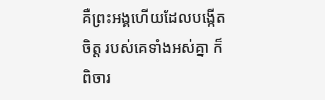គឺព្រះអង្គហើយដែលបង្កើតចិត្ត របស់គេទាំងអស់គ្នា ក៏ពិចារ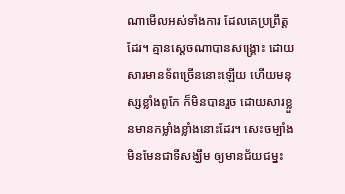ណាមើលអស់ទាំងការ ដែលគេប្រព្រឹត្តដែរ។ គ្មានស្តេចណាបានសង្គ្រោះ ដោយសារមានទ័ពច្រើននោះឡើយ ហើយមនុស្សខ្លាំងពូកែ ក៏មិនបានរួច ដោយសារខ្លួនមានកម្លាំងខ្លាំងនោះដែរ។ សេះចម្បាំង មិនមែនជាទីសង្ឃឹម ឲ្យមានជ័យជម្នះ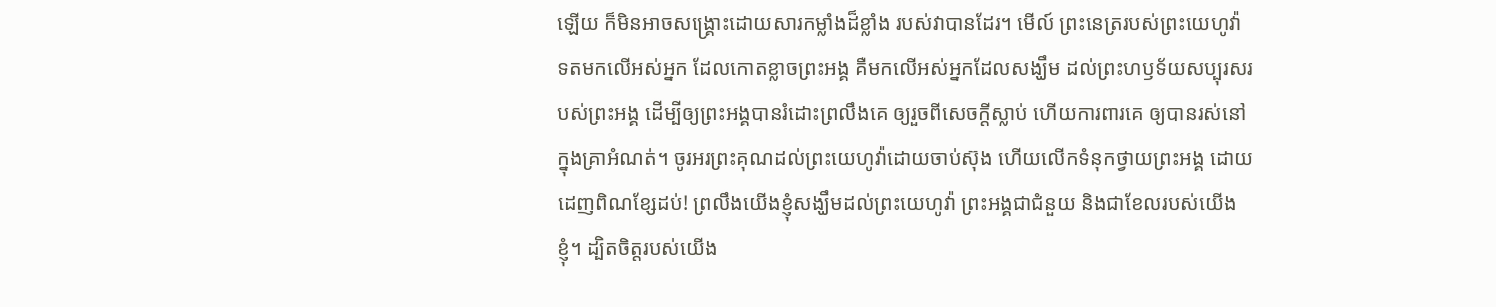ឡើយ ក៏មិនអាចសង្គ្រោះដោយសារកម្លាំងដ៏ខ្លាំង របស់វាបានដែរ។ មើល៍ ព្រះនេត្ររបស់ព្រះយេហូវ៉ា ទតមកលើអស់អ្នក ដែលកោតខ្លាចព្រះអង្គ គឺមកលើអស់អ្នកដែលសង្ឃឹម ដល់ព្រះហឫទ័យសប្បុរសរបស់ព្រះអង្គ ដើម្បីឲ្យព្រះអង្គបានរំដោះព្រលឹងគេ ឲ្យរួចពីសេចក្ដីស្លាប់ ហើយការពារគេ ឲ្យបានរស់នៅក្នុងគ្រាអំណត់។ ចូរអរព្រះគុណដល់ព្រះយេហូវ៉ាដោយចាប់ស៊ុង ហើយលើកទំនុកថ្វាយព្រះអង្គ ដោយដេញពិណខ្សែដប់! ព្រលឹងយើងខ្ញុំសង្ឃឹមដល់ព្រះយេហូវ៉ា ព្រះអង្គជាជំនួយ និងជាខែលរបស់យើងខ្ញុំ។ ដ្បិតចិត្តរបស់យើង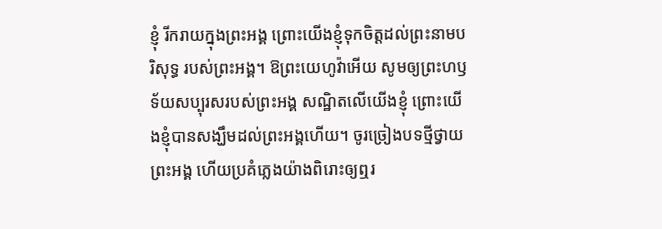ខ្ញុំ រីករាយក្នុងព្រះអង្គ ព្រោះយើងខ្ញុំទុកចិត្តដល់ព្រះនាមបរិសុទ្ធ របស់ព្រះអង្គ។ ឱព្រះយេហូវ៉ាអើយ សូមឲ្យព្រះហឫទ័យសប្បុរសរបស់ព្រះអង្គ សណ្ឋិតលើយើងខ្ញុំ ព្រោះយើងខ្ញុំបានសង្ឃឹមដល់ព្រះអង្គហើយ។ ចូរច្រៀងបទថ្មីថ្វាយព្រះអង្គ ហើយប្រគំភ្លេងយ៉ាងពិរោះឲ្យឮរ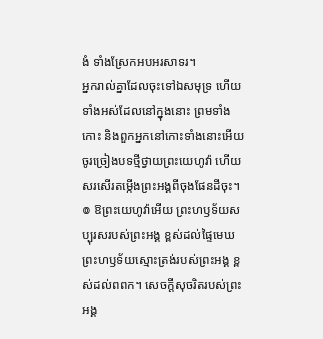ងំ ទាំងស្រែកអបអរសាទរ។
អ្នករាល់គ្នាដែលចុះទៅឯសមុទ្រ ហើយទាំងអស់ដែលនៅក្នុងនោះ ព្រមទាំងកោះ និងពួកអ្នកនៅកោះទាំងនោះអើយ ចូរច្រៀងបទថ្មីថ្វាយព្រះយេហូវ៉ា ហើយសរសើរតម្កើងព្រះអង្គពីចុងផែនដីចុះ។
៙ ឱព្រះយេហូវ៉ាអើយ ព្រះហឫទ័យសប្បុរសរបស់ព្រះអង្គ ខ្ពស់ដល់ផ្ទៃមេឃ ព្រះហឫទ័យស្មោះត្រង់របស់ព្រះអង្គ ខ្ពស់ដល់ពពក។ សេចក្ដីសុចរិតរបស់ព្រះអង្គ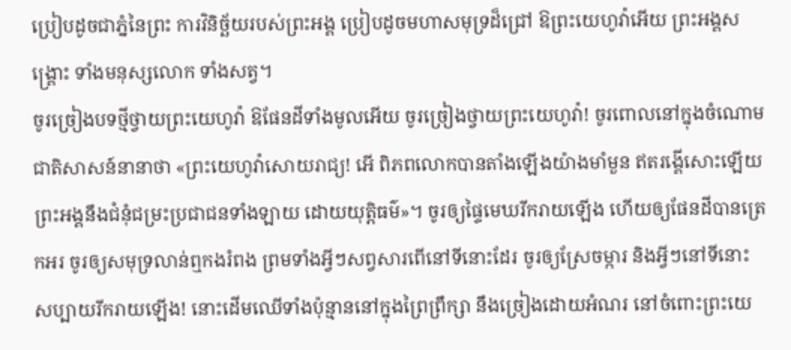ប្រៀបដូចជាភ្នំនៃព្រះ ការវិនិច្ឆ័យរបស់ព្រះអង្គ ប្រៀបដូចមហាសមុទ្រដ៏ជ្រៅ ឱព្រះយេហូវ៉ាអើយ ព្រះអង្គសង្គ្រោះ ទាំងមនុស្សលោក ទាំងសត្វ។
ចូរច្រៀងបទថ្មីថ្វាយព្រះយេហូវ៉ា ឱផែនដីទាំងមូលអើយ ចូរច្រៀងថ្វាយព្រះយេហូវ៉ា! ចូរពោលនៅក្នុងចំណោមជាតិសាសន៍នានាថា «ព្រះយេហូវ៉ាសោយរាជ្យ! អើ ពិភពលោកបានតាំងឡើងយ៉ាងមាំមួន ឥតរង្គើសោះឡើយ ព្រះអង្គនឹងជំនុំជម្រះប្រជាជនទាំងឡាយ ដោយយុត្តិធម៌»។ ចូរឲ្យផ្ទៃមេឃរីករាយឡើង ហើយឲ្យផែនដីបានត្រេកអរ ចូរឲ្យសមុទ្រលាន់ឮកងរំពង ព្រមទាំងអ្វីៗសព្វសារពើនៅទីនោះដែរ ចូរឲ្យស្រែចម្ការ និងអ្វីៗនៅទីនោះ សប្បាយរីករាយឡើង! នោះដើមឈើទាំងប៉ុន្មាននៅក្នុងព្រៃព្រឹក្សា នឹងច្រៀងដោយអំណរ នៅចំពោះព្រះយេ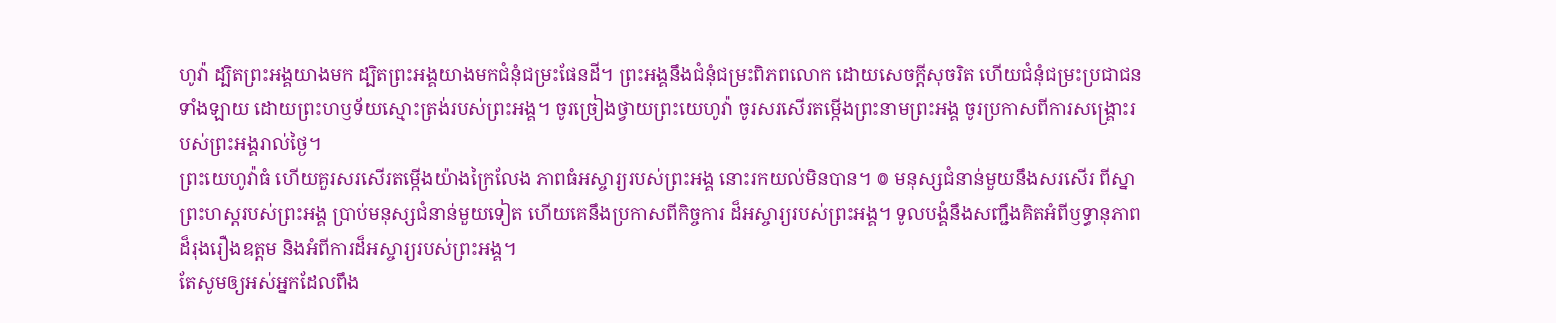ហូវ៉ា ដ្បិតព្រះអង្គយាងមក ដ្បិតព្រះអង្គយាងមកជំនុំជម្រះផែនដី។ ព្រះអង្គនឹងជំនុំជម្រះពិភពលោក ដោយសេចក្ដីសុចរិត ហើយជំនុំជម្រះប្រជាជនទាំងឡាយ ដោយព្រះហឫទ័យស្មោះត្រង់របស់ព្រះអង្គ។ ចូរច្រៀងថ្វាយព្រះយេហូវ៉ា ចូរសរសើរតម្កើងព្រះនាមព្រះអង្គ ចូរប្រកាសពីការសង្គ្រោះរបស់ព្រះអង្គរាល់ថ្ងៃ។
ព្រះយេហូវ៉ាធំ ហើយគួរសរសើរតម្កើងយ៉ាងក្រៃលែង ភាពធំអស្ចារ្យរបស់ព្រះអង្គ នោះរកយល់មិនបាន។ ៙ មនុស្សជំនាន់មួយនឹងសរសើរ ពីស្នាព្រះហស្ដរបស់ព្រះអង្គ ប្រាប់មនុស្សជំនាន់មួយទៀត ហើយគេនឹងប្រកាសពីកិច្ចការ ដ៏អស្ចារ្យរបស់ព្រះអង្គ។ ទូលបង្គំនឹងសញ្ជឹងគិតអំពីឫទ្ធានុភាព ដ៏រុងរឿងឧត្តម និងអំពីការដ៏អស្ចារ្យរបស់ព្រះអង្គ។
តែសូមឲ្យអស់អ្នកដែលពឹង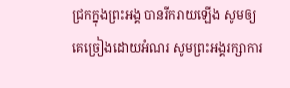ជ្រកក្នុងព្រះអង្គ បានរីករាយឡើង សូមឲ្យគេច្រៀងដោយអំណរ សូមព្រះអង្គរក្សាការ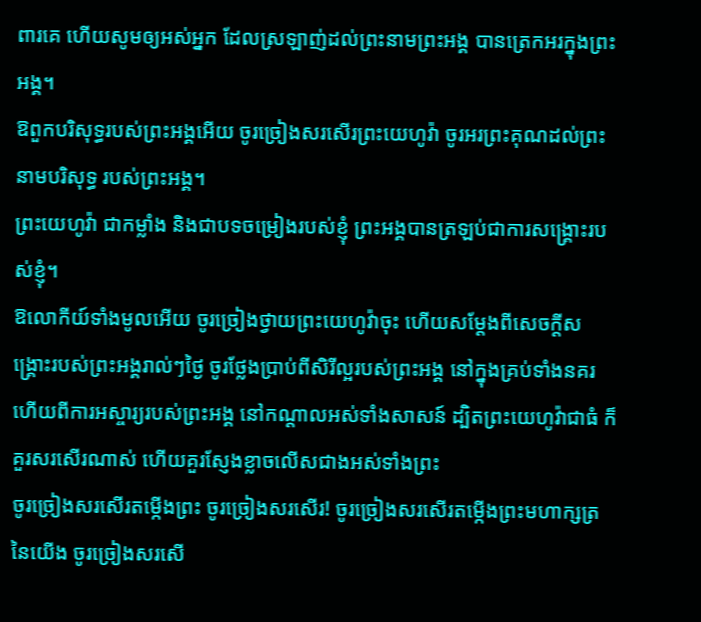ពារគេ ហើយសូមឲ្យអស់អ្នក ដែលស្រឡាញ់ដល់ព្រះនាមព្រះអង្គ បានត្រេកអរក្នុងព្រះអង្គ។
ឱពួកបរិសុទ្ធរបស់ព្រះអង្គអើយ ចូរច្រៀងសរសើរព្រះយេហូវ៉ា ចូរអរព្រះគុណដល់ព្រះនាមបរិសុទ្ធ របស់ព្រះអង្គ។
ព្រះយេហូវ៉ា ជាកម្លាំង និងជាបទចម្រៀងរបស់ខ្ញុំ ព្រះអង្គបានត្រឡប់ជាការសង្គ្រោះរបស់ខ្ញុំ។
ឱលោកីយ៍ទាំងមូលអើយ ចូរច្រៀងថ្វាយព្រះយេហូវ៉ាចុះ ហើយសម្ដែងពីសេចក្ដីសង្គ្រោះរបស់ព្រះអង្គរាល់ៗថ្ងៃ ចូរថ្លែងប្រាប់ពីសិរីល្អរបស់ព្រះអង្គ នៅក្នុងគ្រប់ទាំងនគរ ហើយពីការអស្ចារ្យរបស់ព្រះអង្គ នៅកណ្ដាលអស់ទាំងសាសន៍ ដ្បិតព្រះយេហូវ៉ាជាធំ ក៏គួរសរសើរណាស់ ហើយគួរស្ញែងខ្លាចលើសជាងអស់ទាំងព្រះ
ចូរច្រៀងសរសើរតម្កើងព្រះ ចូរច្រៀងសរសើរ! ចូរច្រៀងសរសើរតម្កើងព្រះមហាក្សត្រនៃយើង ចូរច្រៀងសរសើ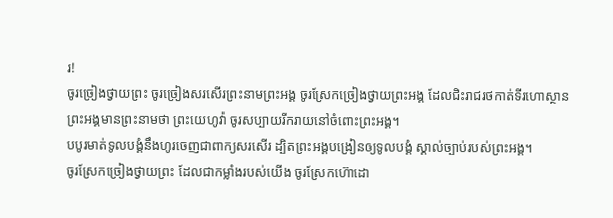រ!
ចូរច្រៀងថ្វាយព្រះ ចូរច្រៀងសរសើរព្រះនាមព្រះអង្គ ចូរស្រែកច្រៀងថ្វាយព្រះអង្គ ដែលជិះរាជរថកាត់ទីរហោស្ថាន ព្រះអង្គមានព្រះនាមថា ព្រះយេហូវ៉ា ចូរសប្បាយរីករាយនៅចំពោះព្រះអង្គ។
បបូរមាត់ទូលបង្គំនឹងហូរចេញជាពាក្យសរសើរ ដ្បិតព្រះអង្គបង្រៀនឲ្យទូលបង្គំ ស្គាល់ច្បាប់របស់ព្រះអង្គ។
ចូរស្រែកច្រៀងថ្វាយព្រះ ដែលជាកម្លាំងរបស់យើង ចូរស្រែកហ៊ោដោ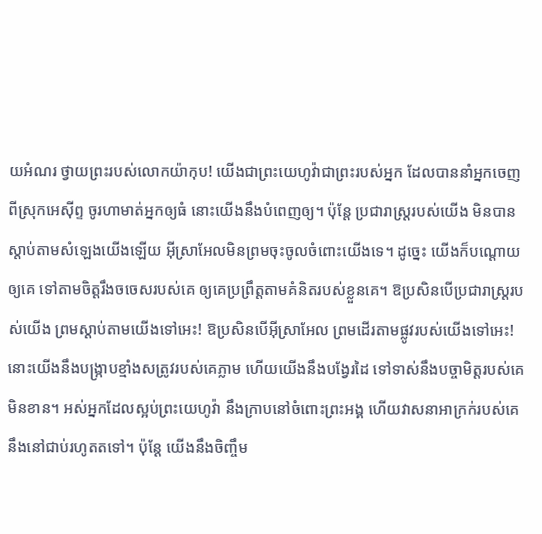យអំណរ ថ្វាយព្រះរបស់លោកយ៉ាកុប! យើងជាព្រះយេហូវ៉ាជាព្រះរបស់អ្នក ដែលបាននាំអ្នកចេញពីស្រុកអេស៊ីព្ទ ចូរហាមាត់អ្នកឲ្យធំ នោះយើងនឹងបំពេញឲ្យ។ ប៉ុន្តែ ប្រជារាស្ត្ររបស់យើង មិនបានស្តាប់តាមសំឡេងយើងឡើយ អ៊ីស្រាអែលមិនព្រមចុះចូលចំពោះយើងទេ។ ដូច្នេះ យើងក៏បណ្ដោយឲ្យគេ ទៅតាមចិត្តរឹងចចេសរបស់គេ ឲ្យគេប្រព្រឹត្តតាមគំនិតរបស់ខ្លួនគេ។ ឱប្រសិនបើប្រជារាស្ត្ររបស់យើង ព្រមស្តាប់តាមយើងទៅអេះ! ឱប្រសិនបើអ៊ីស្រាអែល ព្រមដើរតាមផ្លូវរបស់យើងទៅអេះ! នោះយើងនឹងបង្ក្រាបខ្មាំងសត្រូវរបស់គេភ្លាម ហើយយើងនឹងបង្វែរដៃ ទៅទាស់នឹងបច្ចាមិត្តរបស់គេមិនខាន។ អស់អ្នកដែលស្អប់ព្រះយេហូវ៉ា នឹងក្រាបនៅចំពោះព្រះអង្គ ហើយវាសនាអាក្រក់របស់គេ នឹងនៅជាប់រហូតតទៅ។ ប៉ុន្ដែ យើងនឹងចិញ្ចឹម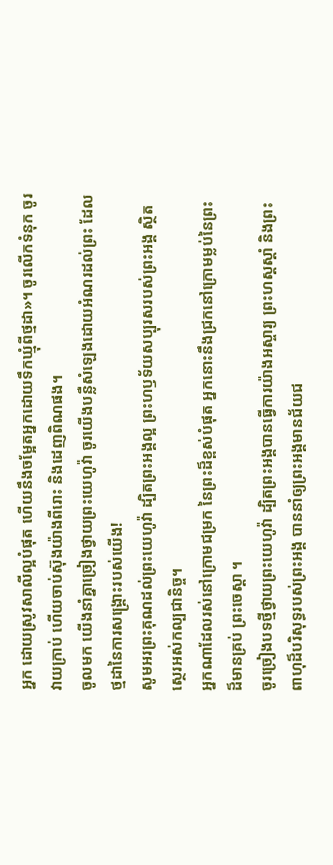អ្នក ដោយស្រូវសាលីល្អបំផុត ហើយនឹងចម្អែតអ្នកដោយទឹកឃ្មុំពីថ្មដា»។ ចូរលើកទំនុក ចូរវាយក្រាប់ ហើយចាប់ស៊ុងយ៉ាងពីរោះ និងដេញពិណផង។
ចូលមក យើងនាំគ្នាច្រៀងថ្វាយព្រះយេហូវ៉ា ចូរយើងបន្លឺសំឡេងដោយអំណរដល់ព្រះ ដែលថ្មដានៃការសង្គ្រោះរបស់យើង!
សូមអរព្រះគុណដល់ព្រះយេហូវ៉ា ដ្បិតព្រះអង្គល្អ ព្រះហឫទ័យសប្បុរសរបស់ព្រះអង្គ ស្ថិតស្ថេរអស់កល្បជានិច្ច។
អ្នកណាដែលរស់នៅក្រោមជម្រក នៃព្រះដ៏ខ្ពស់បំផុត អ្នកនោះនឹងជ្រកនៅក្រោមម្លប់នៃព្រះដ៏មានគ្រប់ ព្រះចេស្តា ។
ចូរច្រៀងបទថ្មីថ្វាយព្រះយេហូវ៉ា ដ្បិតព្រះអង្គបានធ្វើការយ៉ាងអស្ចារ្យ ព្រះហស្តស្តាំ និងព្រះពាហុដ៏បរិសុទ្ធរបស់ព្រះអង្គ បាននាំឲ្យព្រះអង្គមានជ័យជ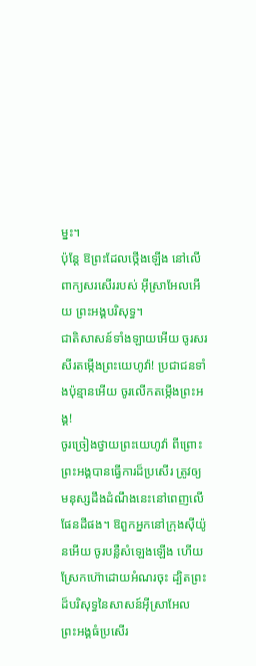ម្នះ។
ប៉ុន្តែ ឱព្រះដែលថ្កើងឡើង នៅលើពាក្យសរសើររបស់ អ៊ីស្រាអែលអើយ ព្រះអង្គបរិសុទ្ធ។
ជាតិសាសន៍ទាំងឡាយអើយ ចូរសរសីរតម្កើងព្រះយេហូវ៉ា! ប្រជាជនទាំងប៉ុន្មានអើយ ចូរលើកតម្កើងព្រះអង្គ!
ចូរច្រៀងថ្វាយព្រះយេហូវ៉ា ពីព្រោះព្រះអង្គបានធ្វើការដ៏ប្រសើរ ត្រូវឲ្យមនុស្សដឹងដំណឹងនេះនៅពេញលើផែនដីផង។ ឱពួកអ្នកនៅក្រុងស៊ីយ៉ូនអើយ ចូរបន្លឺសំឡេងឡើង ហើយស្រែកហ៊ោដោយអំណរចុះ ដ្បិតព្រះដ៏បរិសុទ្ធនៃសាសន៍អ៊ីស្រាអែល ព្រះអង្គធំប្រសើរ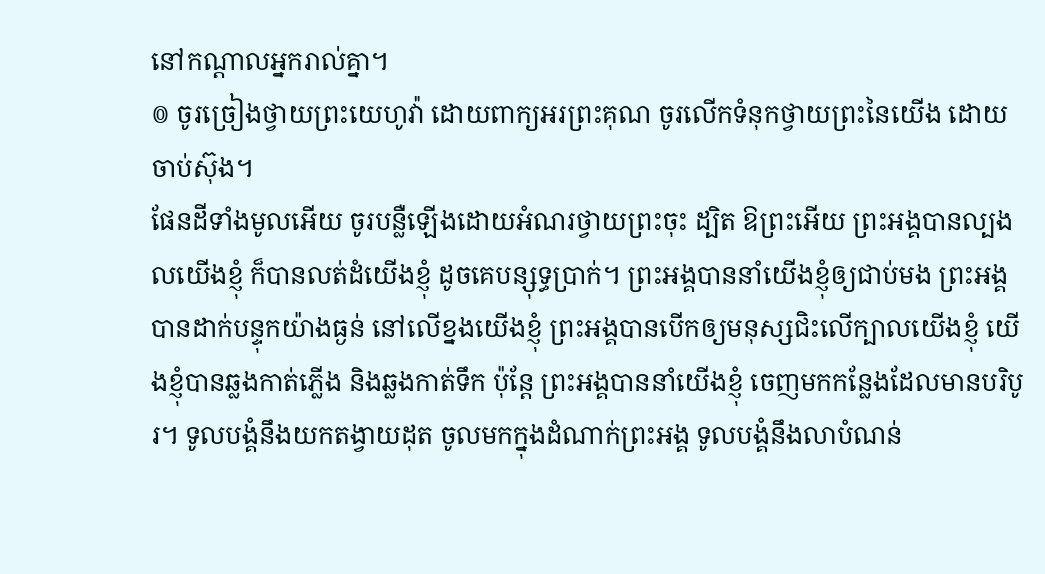នៅកណ្ដាលអ្នករាល់គ្នា។
៙ ចូរច្រៀងថ្វាយព្រះយេហូវ៉ា ដោយពាក្យអរព្រះគុណ ចូរលើកទំនុកថ្វាយព្រះនៃយើង ដោយចាប់ស៊ុង។
ផែនដីទាំងមូលអើយ ចូរបន្លឺឡើងដោយអំណរថ្វាយព្រះចុះ ដ្បិត ឱព្រះអើយ ព្រះអង្គបានល្បងលយើងខ្ញុំ ក៏បានលត់ដំយើងខ្ញុំ ដូចគេបន្សុទ្ធប្រាក់។ ព្រះអង្គបាននាំយើងខ្ញុំឲ្យជាប់មង ព្រះអង្គបានដាក់បន្ទុកយ៉ាងធ្ងន់ នៅលើខ្នងយើងខ្ញុំ ព្រះអង្គបានបើកឲ្យមនុស្សជិះលើក្បាលយើងខ្ញុំ យើងខ្ញុំបានឆ្លងកាត់ភ្លើង និងឆ្លងកាត់ទឹក ប៉ុន្តែ ព្រះអង្គបាននាំយើងខ្ញុំ ចេញមកកន្លែងដែលមានបរិបូរ។ ទូលបង្គំនឹងយកតង្វាយដុត ចូលមកក្នុងដំណាក់ព្រះអង្គ ទូលបង្គំនឹងលាបំណន់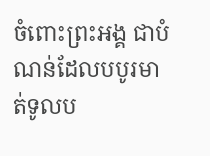ចំពោះព្រះអង្គ ជាបំណន់ដែលបបូរមាត់ទូលប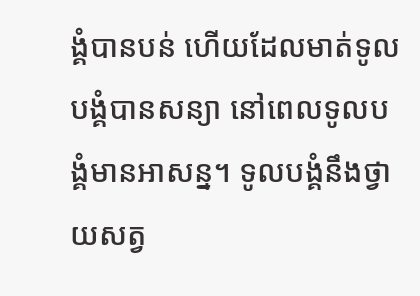ង្គំបានបន់ ហើយដែលមាត់ទូលបង្គំបានសន្យា នៅពេលទូលបង្គំមានអាសន្ន។ ទូលបង្គំនឹងថ្វាយសត្វ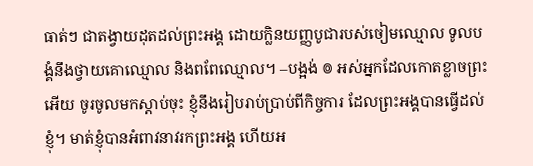ធាត់ៗ ជាតង្វាយដុតដល់ព្រះអង្គ ដោយក្លិនយញ្ញបូជារបស់ចៀមឈ្មោល ទូលបង្គំនឹងថ្វាយគោឈ្មោល និងពពែឈ្មោល។ –បង្អង់ ៙ អស់អ្នកដែលកោតខ្លាចព្រះអើយ ចូរចូលមកស្តាប់ចុះ ខ្ញុំនឹងរៀបរាប់ប្រាប់ពីកិច្ចការ ដែលព្រះអង្គបានធ្វើដល់ខ្ញុំ។ មាត់ខ្ញុំបានអំពាវនាវរកព្រះអង្គ ហើយអ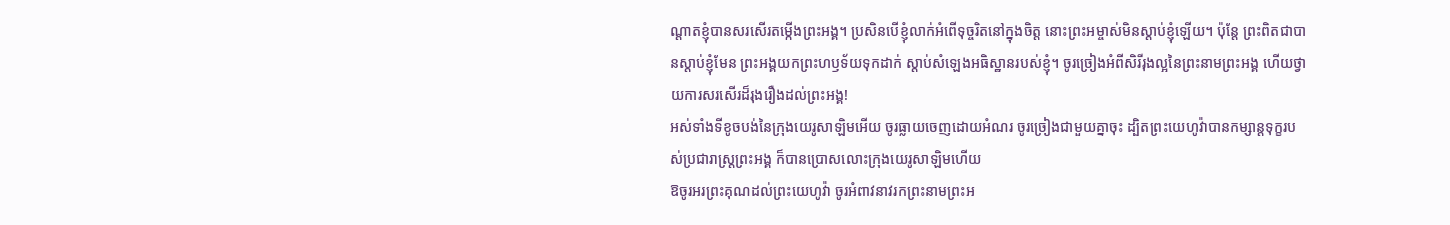ណ្ដាតខ្ញុំបានសរសើរតម្កើងព្រះអង្គ។ ប្រសិនបើខ្ញុំលាក់អំពើទុច្ចរិតនៅក្នុងចិត្ត នោះព្រះអម្ចាស់មិនស្តាប់ខ្ញុំឡើយ។ ប៉ុន្តែ ព្រះពិតជាបានស្តាប់ខ្ញុំមែន ព្រះអង្គយកព្រះហឫទ័យទុកដាក់ ស្តាប់សំឡេងអធិស្ឋានរបស់ខ្ញុំ។ ចូរច្រៀងអំពីសិរីរុងល្អនៃព្រះនាមព្រះអង្គ ហើយថ្វាយការសរសើរដ៏រុងរឿងដល់ព្រះអង្គ!
អស់ទាំងទីខូចបង់នៃក្រុងយេរូសាឡិមអើយ ចូរធ្លាយចេញដោយអំណរ ចូរច្រៀងជាមួយគ្នាចុះ ដ្បិតព្រះយេហូវ៉ាបានកម្សាន្តទុក្ខរបស់ប្រជារាស្ត្រព្រះអង្គ ក៏បានប្រោសលោះក្រុងយេរូសាឡិមហើយ
ឱចូរអរព្រះគុណដល់ព្រះយេហូវ៉ា ចូរអំពាវនាវរកព្រះនាមព្រះអ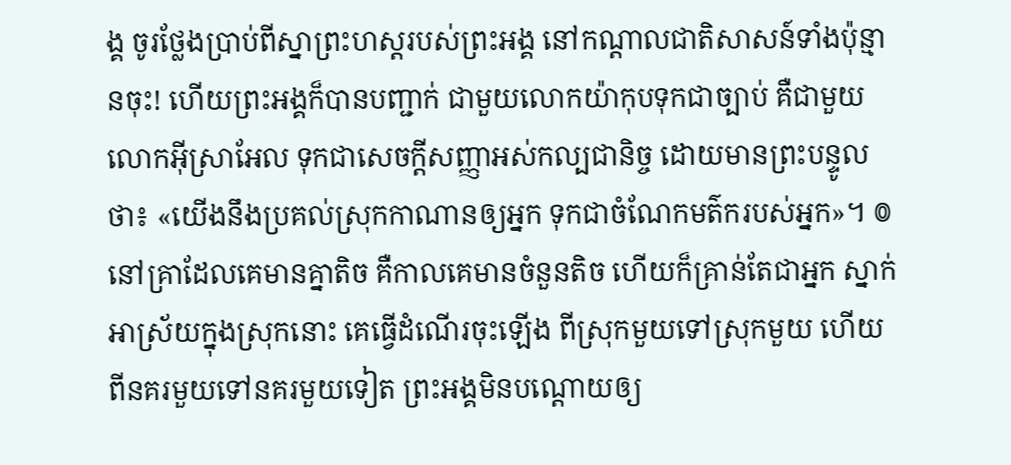ង្គ ចូរថ្លែងប្រាប់ពីស្នាព្រះហស្ដរបស់ព្រះអង្គ នៅកណ្ដាលជាតិសាសន៍ទាំងប៉ុន្មានចុះ! ហើយព្រះអង្គក៏បានបញ្ជាក់ ជាមួយលោកយ៉ាកុបទុកជាច្បាប់ គឺជាមួយលោកអ៊ីស្រាអែល ទុកជាសេចក្ដីសញ្ញាអស់កល្បជានិច្ច ដោយមានព្រះបន្ទូលថា៖ «យើងនឹងប្រគល់ស្រុកកាណានឲ្យអ្នក ទុកជាចំណែកមត៌ករបស់អ្នក»។ ៙ នៅគ្រាដែលគេមានគ្នាតិច គឺកាលគេមានចំនួនតិច ហើយក៏គ្រាន់តែជាអ្នក ស្នាក់អាស្រ័យក្នុងស្រុកនោះ គេធ្វើដំណើរចុះឡើង ពីស្រុកមួយទៅស្រុកមួយ ហើយពីនគរមួយទៅនគរមួយទៀត ព្រះអង្គមិនបណ្ដោយឲ្យ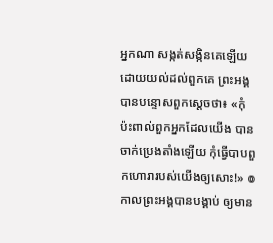អ្នកណា សង្កត់សង្កិនគេឡើយ ដោយយល់ដល់ពួកគេ ព្រះអង្គបានបន្ទោសពួកស្តេចថា៖ «កុំប៉ះពាល់ពួកអ្នកដែលយើង បានចាក់ប្រេងតាំងឡើយ កុំធ្វើបាបពួកហោរារបស់យើងឲ្យសោះ!» ៙ កាលព្រះអង្គបានបង្គាប់ ឲ្យមាន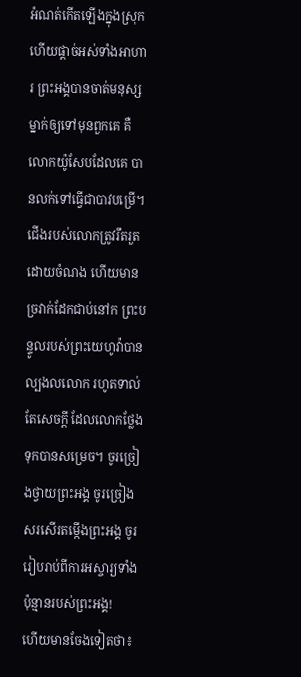អំណត់កើតឡើងក្នុងស្រុក ហើយផ្តាច់អស់ទាំងអាហារ ព្រះអង្គបានចាត់មនុស្សម្នាក់ឲ្យទៅមុនពួកគេ គឺលោកយ៉ូសែបដែលគេ បានលក់ទៅធ្វើជាបាវបម្រើ។ ជើងរបស់លោកត្រូវរឹតរួតដោយចំណង ហើយមានច្រវាក់ដែកជាប់នៅក ព្រះបន្ទូលរបស់ព្រះយេហូវ៉ាបានល្បងលលោក រហូតទាល់តែសេចក្ដី ដែលលោកថ្លែងទុកបានសម្រេច។ ចូរច្រៀងថ្វាយព្រះអង្គ ចូរច្រៀងសរសើរតម្កើងព្រះអង្គ ចូររៀបរាប់ពីការអស្ចារ្យទាំងប៉ុន្មានរបស់ព្រះអង្គ!
ហើយមានចែងទៀតថា៖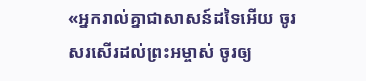«អ្នករាល់គ្នាជាសាសន៍ដទៃអើយ ចូរសរសើរដល់ព្រះអម្ចាស់ ចូរឲ្យ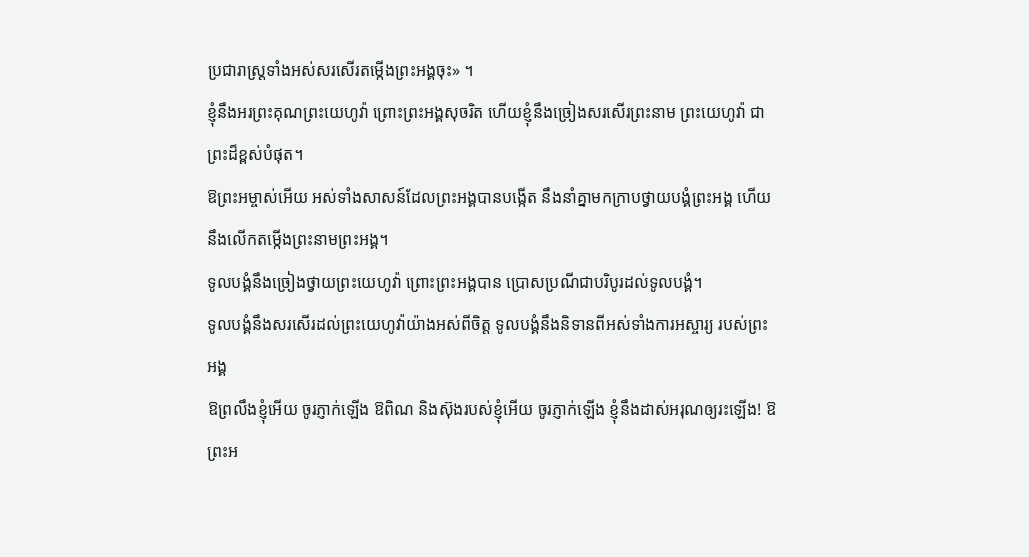ប្រជារាស្ដ្រទាំងអស់សរសើរតម្កើងព្រះអង្គចុះ» ។
ខ្ញុំនឹងអរព្រះគុណព្រះយេហូវ៉ា ព្រោះព្រះអង្គសុចរិត ហើយខ្ញុំនឹងច្រៀងសរសើរព្រះនាម ព្រះយេហូវ៉ា ជាព្រះដ៏ខ្ពស់បំផុត។
ឱព្រះអម្ចាស់អើយ អស់ទាំងសាសន៍ដែលព្រះអង្គបានបង្កើត នឹងនាំគ្នាមកក្រាបថ្វាយបង្គំព្រះអង្គ ហើយនឹងលើកតម្កើងព្រះនាមព្រះអង្គ។
ទូលបង្គំនឹងច្រៀងថ្វាយព្រះយេហូវ៉ា ព្រោះព្រះអង្គបាន ប្រោសប្រណីជាបរិបូរដល់ទូលបង្គំ។
ទូលបង្គំនឹងសរសើរដល់ព្រះយេហូវ៉ាយ៉ាងអស់ពីចិត្ត ទូលបង្គំនឹងនិទានពីអស់ទាំងការអស្ចារ្យ របស់ព្រះអង្គ
ឱព្រលឹងខ្ញុំអើយ ចូរភ្ញាក់ឡើង ឱពិណ និងស៊ុងរបស់ខ្ញុំអើយ ចូរភ្ញាក់ឡើង ខ្ញុំនឹងដាស់អរុណឲ្យរះឡើង! ឱព្រះអ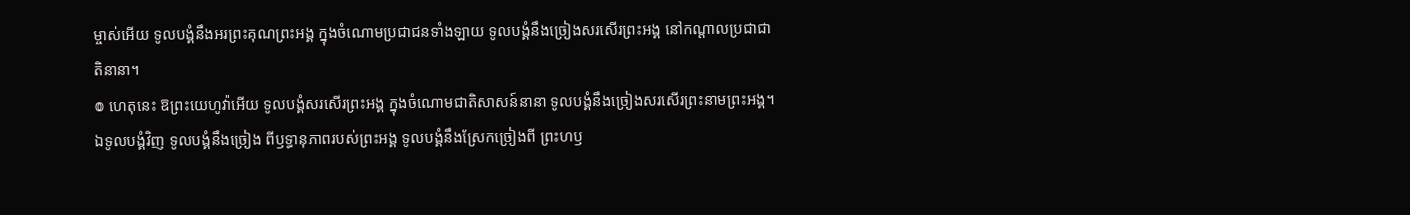ម្ចាស់អើយ ទូលបង្គំនឹងអរព្រះគុណព្រះអង្គ ក្នុងចំណោមប្រជាជនទាំងឡាយ ទូលបង្គំនឹងច្រៀងសរសើរព្រះអង្គ នៅកណ្ដាលប្រជាជាតិនានា។
៙ ហេតុនេះ ឱព្រះយេហូវ៉ាអើយ ទូលបង្គំសរសើរព្រះអង្គ ក្នុងចំណោមជាតិសាសន៍នានា ទូលបង្គំនឹងច្រៀងសរសើរព្រះនាមព្រះអង្គ។
ឯទូលបង្គំវិញ ទូលបង្គំនឹងច្រៀង ពីឫទ្ធានុភាពរបស់ព្រះអង្គ ទូលបង្គំនឹងស្រែកច្រៀងពី ព្រះហឫ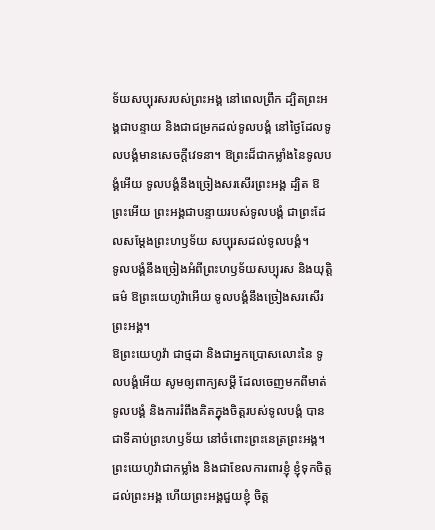ទ័យសប្បុរសរបស់ព្រះអង្គ នៅពេលព្រឹក ដ្បិតព្រះអង្គជាបន្ទាយ និងជាជម្រកដល់ទូលបង្គំ នៅថ្ងៃដែលទូលបង្គំមានសេចក្ដីវេទនា។ ឱព្រះដ៏ជាកម្លាំងនៃទូលបង្គំអើយ ទូលបង្គំនឹងច្រៀងសរសើរព្រះអង្គ ដ្បិត ឱព្រះអើយ ព្រះអង្គជាបន្ទាយរបស់ទូលបង្គំ ជាព្រះដែលសម្ដែងព្រះហឫទ័យ សប្បុរសដល់ទូលបង្គំ។
ទូលបង្គំនឹងច្រៀងអំពីព្រះហឫទ័យសប្បុរស និងយុត្តិធម៌ ឱព្រះយេហូវ៉ាអើយ ទូលបង្គំនឹងច្រៀងសរសើរព្រះអង្គ។
ឱព្រះយេហូវ៉ា ជាថ្មដា និងជាអ្នកប្រោសលោះនៃ ទូលបង្គំអើយ សូមឲ្យពាក្យសម្ដី ដែលចេញមកពីមាត់ទូលបង្គំ និងការរំពឹងគិតក្នុងចិត្តរបស់ទូលបង្គំ បានជាទីគាប់ព្រះហឫទ័យ នៅចំពោះព្រះនេត្រព្រះអង្គ។
ព្រះយេហូវ៉ាជាកម្លាំង និងជាខែលការពារខ្ញុំ ខ្ញុំទុកចិត្តដល់ព្រះអង្គ ហើយព្រះអង្គជួយខ្ញុំ ចិត្ត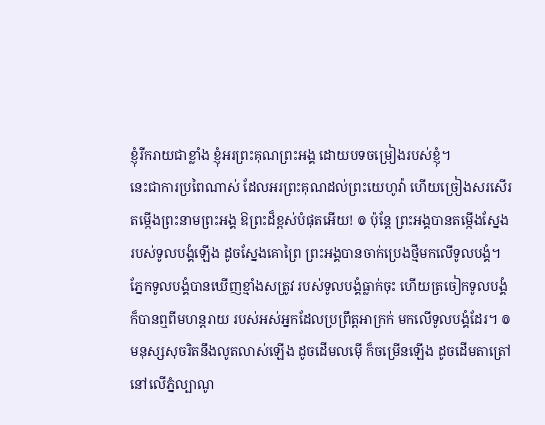ខ្ញុំរីករាយជាខ្លាំង ខ្ញុំអរព្រះគុណព្រះអង្គ ដោយបទចម្រៀងរបស់ខ្ញុំ។
នេះជាការប្រពៃណាស់ ដែលអរព្រះគុណដល់ព្រះយេហូវ៉ា ហើយច្រៀងសរសើរតម្កើងព្រះនាមព្រះអង្គ ឱព្រះដ៏ខ្ពស់បំផុតអើយ! ៙ ប៉ុន្ដែ ព្រះអង្គបានតម្កើងស្នែង របស់ទូលបង្គំឡើង ដូចស្នែងគោព្រៃ ព្រះអង្គបានចាក់ប្រេងថ្មីមកលើទូលបង្គំ។ ភ្នែកទូលបង្គំបានឃើញខ្មាំងសត្រូវ របស់ទូលបង្គំធ្លាក់ចុះ ហើយត្រចៀកទូលបង្គំក៏បានឮពីមហន្តរាយ របស់អស់អ្នកដែលប្រព្រឹត្តអាក្រក់ មកលើទូលបង្គំដែរ។ ៙ មនុស្សសុចរិតនឹងលូតលាស់ឡើង ដូចដើមលម៉ើ ក៏ចម្រើនឡើង ដូចដើមតាត្រៅ នៅលើភ្នំល្បាណូ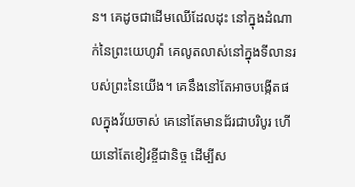ន។ គេដូចជាដើមឈើដែលដុះ នៅក្នុងដំណាក់នៃព្រះយេហូវ៉ា គេលូតលាស់នៅក្នុងទីលានរបស់ព្រះនៃយើង។ គេនឹងនៅតែអាចបង្កើតផលក្នុងវ័យចាស់ គេនៅតែមានជ័រជាបរិបូរ ហើយនៅតែខៀវខ្ចីជានិច្ច ដើម្បីស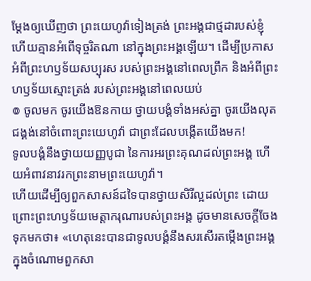ម្ដែងឲ្យឃើញថា ព្រះយេហូវ៉ាទៀងត្រង់ ព្រះអង្គជាថ្មដារបស់ខ្ញុំ ហើយគ្មានអំពើទុច្ចរិតណា នៅក្នុងព្រះអង្គឡើយ។ ដើម្បីប្រកាសអំពីព្រះហឫទ័យសប្បុរស របស់ព្រះអង្គនៅពេលព្រឹក និងអំពីព្រះហឫទ័យស្មោះត្រង់ របស់ព្រះអង្គនៅពេលយប់
៙ ចូលមក ចូរយើងឱនកាយ ថ្វាយបង្គំទាំងអស់គ្នា ចូរយើងលុតជង្គង់នៅចំពោះព្រះយេហូវ៉ា ជាព្រះដែលបង្កើតយើងមក!
ទូលបង្គំនឹងថ្វាយយញ្ញបូជា នៃការអរព្រះគុណដល់ព្រះអង្គ ហើយអំពាវនាវរកព្រះនាមព្រះយេហូវ៉ា។
ហើយដើម្បីឲ្យពួកសាសន៍ដទៃបានថ្វាយសិរីល្អដល់ព្រះ ដោយព្រោះព្រះហឫទ័យមេត្តាករុណារបស់ព្រះអង្គ ដូចមានសេចក្តីចែងទុកមកថា៖ «ហេតុនេះបានជាទូលបង្គំនឹងសរសើរតម្កើងព្រះអង្គក្នុងចំណោមពួកសា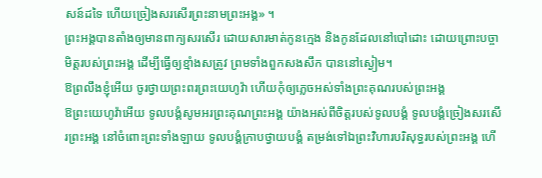សន៍ដទៃ ហើយច្រៀងសរសើរព្រះនាមព្រះអង្គ» ។
ព្រះអង្គបានតាំងឲ្យមានពាក្យសរសើរ ដោយសារមាត់កូនក្មេង និងកូនដែលនៅបៅដោះ ដោយព្រោះបច្ចាមិត្តរបស់ព្រះអង្គ ដើម្បីធ្វើឲ្យខ្មាំងសត្រូវ ព្រមទាំងពួកសងសឹក បាននៅស្ងៀម។
ឱព្រលឹងខ្ញុំអើយ ចូរថ្វាយព្រះពរព្រះយេហូវ៉ា ហើយកុំឲ្យភ្លេចអស់ទាំងព្រះគុណរបស់ព្រះអង្គ
ឱព្រះយេហូវ៉ាអើយ ទូលបង្គំសូមអរព្រះគុណព្រះអង្គ យ៉ាងអស់ពីចិត្តរបស់ទូលបង្គំ ទូលបង្គំច្រៀងសរសើរព្រះអង្គ នៅចំពោះព្រះទាំងឡាយ ទូលបង្គំក្រាបថ្វាយបង្គំ តម្រង់ទៅឯព្រះវិហារបរិសុទ្ធរបស់ព្រះអង្គ ហើ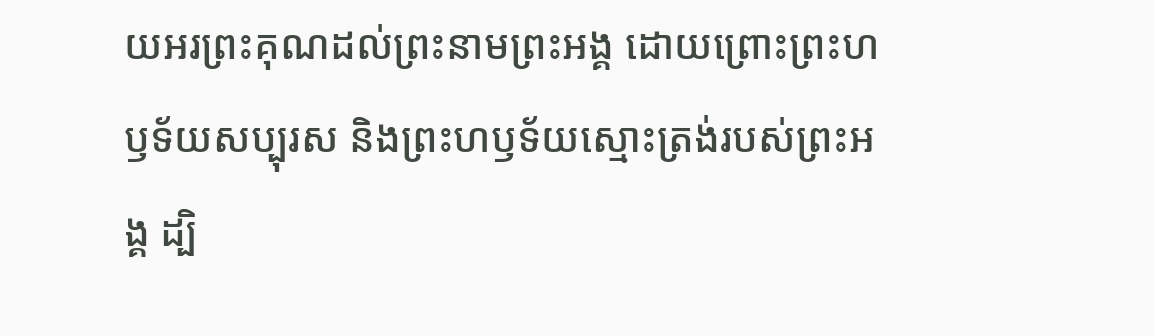យអរព្រះគុណដល់ព្រះនាមព្រះអង្គ ដោយព្រោះព្រះហឫទ័យសប្បុរស និងព្រះហឫទ័យស្មោះត្រង់របស់ព្រះអង្គ ដ្បិ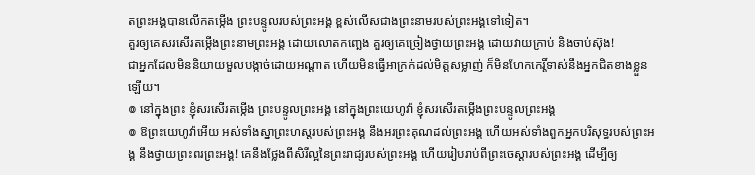តព្រះអង្គបានលើកតម្កើង ព្រះបន្ទូលរបស់ព្រះអង្គ ខ្ពស់លើសជាងព្រះនាមរបស់ព្រះអង្គទៅទៀត។
គួរឲ្យគេសរសើរតម្កើងព្រះនាមព្រះអង្គ ដោយលោតកញ្ឆេង គួរឲ្យគេច្រៀងថ្វាយព្រះអង្គ ដោយវាយក្រាប់ និងចាប់ស៊ុង!
ជាអ្នកដែលមិននិយាយមួលបង្កាច់ដោយអណ្ដាត ហើយមិនធ្វើអាក្រក់ដល់មិត្តសម្លាញ់ ក៏មិនហែកកេរ្តិ៍ទាស់នឹងអ្នកជិតខាងខ្លួនឡើយ។
៙ នៅក្នុងព្រះ ខ្ញុំសរសើរតម្កើង ព្រះបន្ទូលព្រះអង្គ នៅក្នុងព្រះយេហូវ៉ា ខ្ញុំសរសើរតម្កើងព្រះបន្ទូលព្រះអង្គ
៙ ឱព្រះយេហូវ៉ាអើយ អស់ទាំងស្នាព្រះហស្តរបស់ព្រះអង្គ នឹងអរព្រះគុណដល់ព្រះអង្គ ហើយអស់ទាំងពួកអ្នកបរិសុទ្ធរបស់ព្រះអង្គ នឹងថ្វាយព្រះពរព្រះអង្គ! គេនឹងថ្លែងពីសិរីល្អនៃព្រះរាជ្យរបស់ព្រះអង្គ ហើយរៀបរាប់ពីព្រះចេស្ដារបស់ព្រះអង្គ ដើម្បីឲ្យ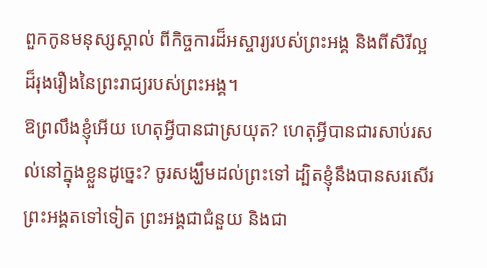ពួកកូនមនុស្សស្គាល់ ពីកិច្ចការដ៏អស្ចារ្យរបស់ព្រះអង្គ និងពីសិរីល្អដ៏រុងរឿងនៃព្រះរាជ្យរបស់ព្រះអង្គ។
ឱព្រលឹងខ្ញុំអើយ ហេតុអ្វីបានជាស្រយុត? ហេតុអ្វីបានជារសាប់រសល់នៅក្នុងខ្លួនដូច្នេះ? ចូរសង្ឃឹមដល់ព្រះទៅ ដ្បិតខ្ញុំនឹងបានសរសើរព្រះអង្គតទៅទៀត ព្រះអង្គជាជំនួយ និងជា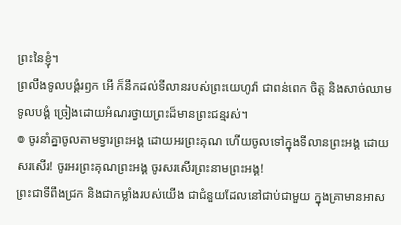ព្រះនៃខ្ញុំ។
ព្រលឹងទូលបង្គំរឭក អើ ក៏នឹកដល់ទីលានរបស់ព្រះយេហូវ៉ា ជាពន់ពេក ចិត្ត និងសាច់ឈាមទូលបង្គំ ច្រៀងដោយអំណរថ្វាយព្រះដ៏មានព្រះជន្មរស់។
៙ ចូរនាំគ្នាចូលតាមទ្វារព្រះអង្គ ដោយអរព្រះគុណ ហើយចូលទៅក្នុងទីលានព្រះអង្គ ដោយសរសើរ! ចូរអរព្រះគុណព្រះអង្គ ចូរសរសើរព្រះនាមព្រះអង្គ!
ព្រះជាទីពឹងជ្រក និងជាកម្លាំងរបស់យើង ជាជំនួយដែលនៅជាប់ជាមួយ ក្នុងគ្រាមានអាស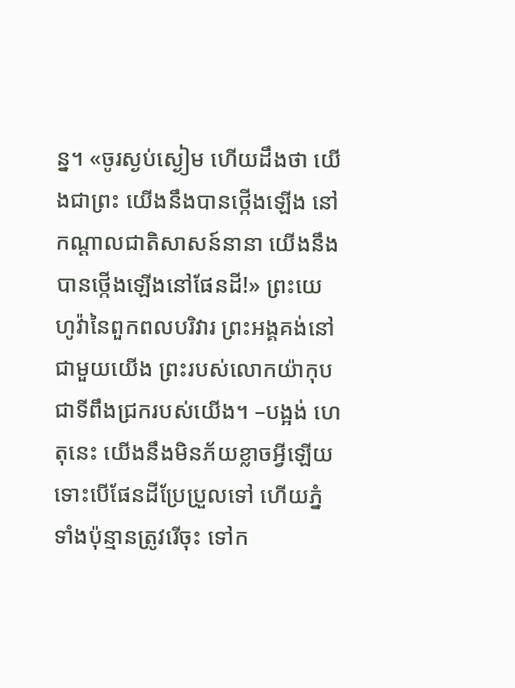ន្ន។ «ចូរស្ងប់ស្ងៀម ហើយដឹងថា យើងជាព្រះ យើងនឹងបានថ្កើងឡើង នៅកណ្ដាលជាតិសាសន៍នានា យើងនឹងបានថ្កើងឡើងនៅផែនដី!» ព្រះយេហូវ៉ានៃពួកពលបរិវារ ព្រះអង្គគង់នៅជាមួយយើង ព្រះរបស់លោកយ៉ាកុប ជាទីពឹងជ្រករបស់យើង។ –បង្អង់ ហេតុនេះ យើងនឹងមិនភ័យខ្លាចអ្វីឡើយ ទោះបើផែនដីប្រែប្រួលទៅ ហើយភ្នំទាំងប៉ុន្មានត្រូវរើចុះ ទៅក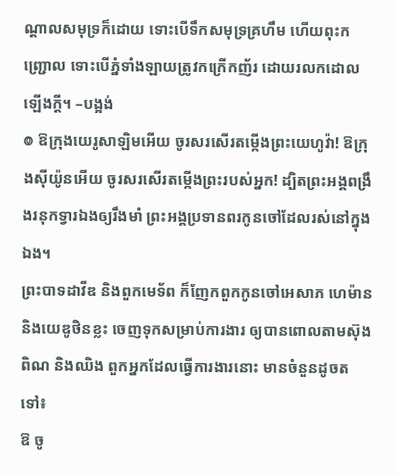ណ្ដាលសមុទ្រក៏ដោយ ទោះបើទឹកសមុទ្រគ្រហឹម ហើយពុះកញ្រ្ជោល ទោះបើភ្នំទាំងឡាយត្រូវកក្រើកញ័រ ដោយរលកដោលឡើងក្ដី។ –បង្អង់
៙ ឱក្រុងយេរូសាឡិមអើយ ចូរសរសើរតម្កើងព្រះយេហូវ៉ា! ឱក្រុងស៊ីយ៉ូនអើយ ចូរសរសើរតម្កើងព្រះរបស់អ្នក! ដ្បិតព្រះអង្គពង្រឹងរនុកទ្វារឯងឲ្យរឹងមាំ ព្រះអង្គប្រទានពរកូនចៅដែលរស់នៅក្នុងឯង។
ព្រះបាទដាវីឌ និងពួកមេទ័ព ក៏ញែកពួកកូនចៅអេសាភ ហេម៉ាន និងយេឌូថិនខ្លះ ចេញទុកសម្រាប់ការងារ ឲ្យបានពោលតាមស៊ុង ពិណ និងឈិង ពួកអ្នកដែលធ្វើការងារនោះ មានចំនួនដូចតទៅ៖
ឱ ចូ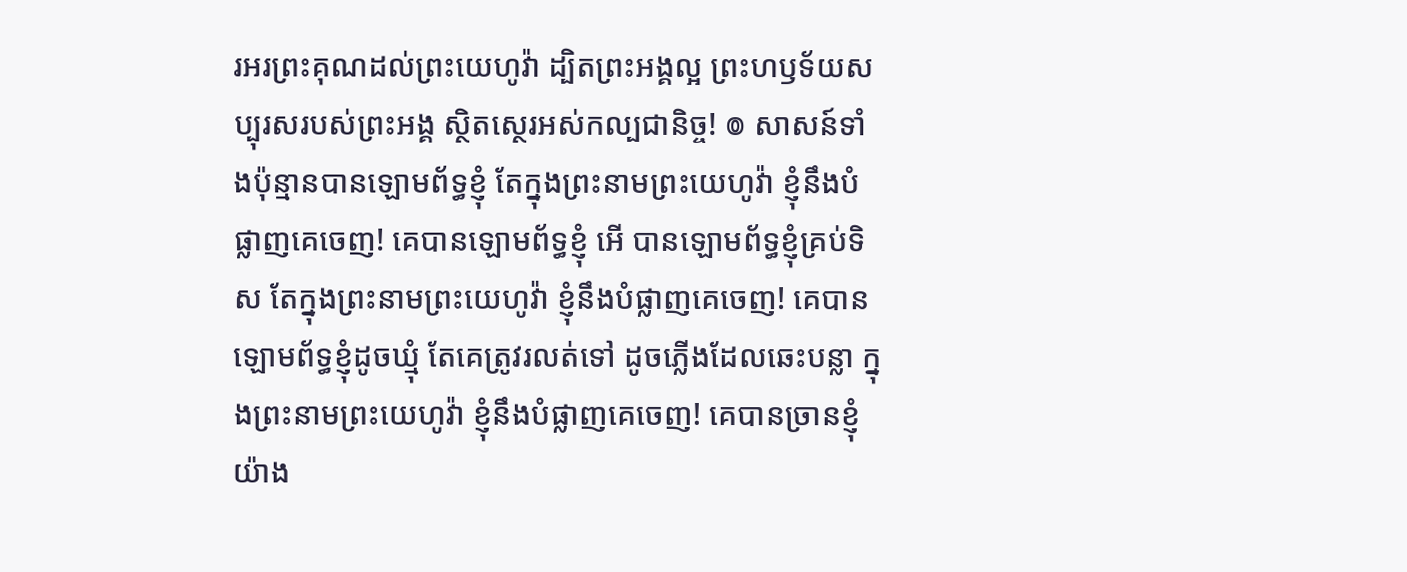រអរព្រះគុណដល់ព្រះយេហូវ៉ា ដ្បិតព្រះអង្គល្អ ព្រះហឫទ័យសប្បុរសរបស់ព្រះអង្គ ស្ថិតស្ថេរអស់កល្បជានិច្ច! ៙ សាសន៍ទាំងប៉ុន្មានបានឡោមព័ទ្ធខ្ញុំ តែក្នុងព្រះនាមព្រះយេហូវ៉ា ខ្ញុំនឹងបំផ្លាញគេចេញ! គេបានឡោមព័ទ្ធខ្ញុំ អើ បានឡោមព័ទ្ធខ្ញុំគ្រប់ទិស តែក្នុងព្រះនាមព្រះយេហូវ៉ា ខ្ញុំនឹងបំផ្លាញគេចេញ! គេបានឡោមព័ទ្ធខ្ញុំដូចឃ្មុំ តែគេត្រូវរលត់ទៅ ដូចភ្លើងដែលឆេះបន្លា ក្នុងព្រះនាមព្រះយេហូវ៉ា ខ្ញុំនឹងបំផ្លាញគេចេញ! គេបានច្រានខ្ញុំយ៉ាង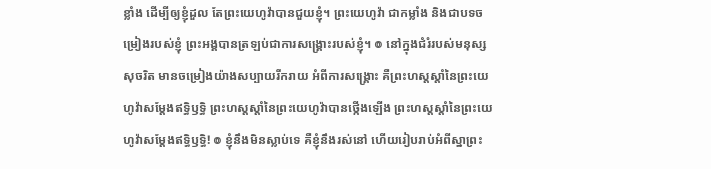ខ្លាំង ដើម្បីឲ្យខ្ញុំដួល តែព្រះយេហូវ៉ាបានជួយខ្ញុំ។ ព្រះយេហូវ៉ា ជាកម្លាំង និងជាបទចម្រៀងរបស់ខ្ញុំ ព្រះអង្គបានត្រឡប់ជាការសង្គ្រោះរបស់ខ្ញុំ។ ៙ នៅក្នុងជំរំរបស់មនុស្សសុចរិត មានចម្រៀងយ៉ាងសប្បាយរីករាយ អំពីការសង្គ្រោះ គឺព្រះហស្តស្តាំនៃព្រះយេហូវ៉ាសម្ដែងឥទ្ធិឫទ្ធិ ព្រះហស្តស្តាំនៃព្រះយេហូវ៉ាបានថ្កើងឡើង ព្រះហស្តស្តាំនៃព្រះយេហូវ៉ាសម្ដែងឥទ្ធិឫទ្ធិ! ៙ ខ្ញុំនឹងមិនស្លាប់ទេ គឺខ្ញុំនឹងរស់នៅ ហើយរៀបរាប់អំពីស្នាព្រះ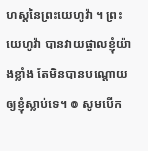ហស្តនៃព្រះយេហូវ៉ា ។ ព្រះយេហូវ៉ា បានវាយផ្ចាលខ្ញុំយ៉ាងខ្លាំង តែមិនបានបណ្ដោយឲ្យខ្ញុំស្លាប់ទេ។ ៙ សូមបើក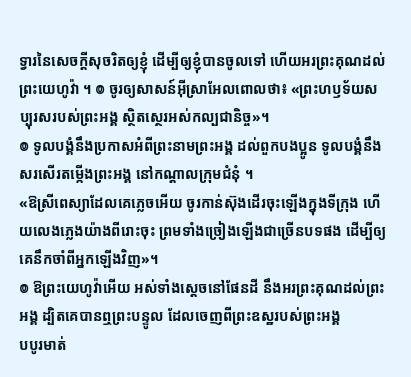ទ្វារនៃសេចក្ដីសុចរិតឲ្យខ្ញុំ ដើម្បីឲ្យខ្ញុំបានចូលទៅ ហើយអរព្រះគុណដល់ព្រះយេហូវ៉ា ។ ៙ ចូរឲ្យសាសន៍អ៊ីស្រាអែលពោលថា៖ «ព្រះហឫទ័យសប្បុរសរបស់ព្រះអង្គ ស្ថិតស្ថេរអស់កល្បជានិច្ច»។
៙ ទូលបង្គំនឹងប្រកាសអំពីព្រះនាមព្រះអង្គ ដល់ពួកបងប្អូន ទូលបង្គំនឹងសរសើរតម្កើងព្រះអង្គ នៅកណ្ដាលក្រុមជំនុំ ។
«ឱស្រីពេស្យាដែលគេភ្លេចអើយ ចូរកាន់ស៊ុងដើរចុះឡើងក្នុងទីក្រុង ហើយលេងភ្លេងយ៉ាងពីរោះចុះ ព្រមទាំងច្រៀងឡើងជាច្រើនបទផង ដើម្បីឲ្យគេនឹកចាំពីអ្នកឡើងវិញ»។
៙ ឱព្រះយេហូវ៉ាអើយ អស់ទាំងស្តេចនៅផែនដី នឹងអរព្រះគុណដល់ព្រះអង្គ ដ្បិតគេបានឮព្រះបន្ទូល ដែលចេញពីព្រះឧស្ឋរបស់ព្រះអង្គ
បបូរមាត់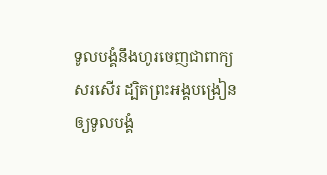ទូលបង្គំនឹងហូរចេញជាពាក្យសរសើរ ដ្បិតព្រះអង្គបង្រៀនឲ្យទូលបង្គំ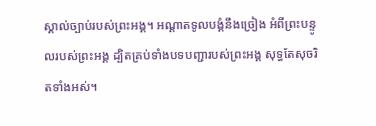ស្គាល់ច្បាប់របស់ព្រះអង្គ។ អណ្ដាតទូលបង្គំនឹងច្រៀង អំពីព្រះបន្ទូលរបស់ព្រះអង្គ ដ្បិតគ្រប់ទាំងបទបញ្ជារបស់ព្រះអង្គ សុទ្ធតែសុចរិតទាំងអស់។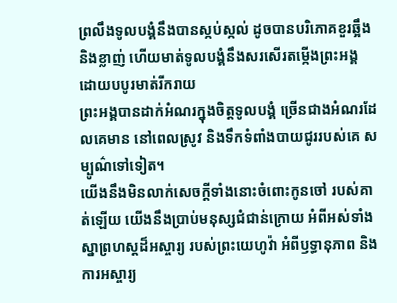ព្រលឹងទូលបង្គំនឹងបានស្កប់ស្កល់ ដូចបានបរិភោគខួរឆ្អឹង និងខ្លាញ់ ហើយមាត់ទូលបង្គំនឹងសរសើរតម្កើងព្រះអង្គ ដោយបបូរមាត់រីករាយ
ព្រះអង្គបានដាក់អំណរក្នុងចិត្តទូលបង្គំ ច្រើនជាងអំណរដែលគេមាន នៅពេលស្រូវ និងទឹកទំពាំងបាយជូររបស់គេ សម្បូណ៌ទៅទៀត។
យើងនឹងមិនលាក់សេចក្ដីទាំងនោះចំពោះកូនចៅ របស់គាត់ឡើយ យើងនឹងប្រាប់មនុស្សជំជាន់ក្រោយ អំពីអស់ទាំងស្នាព្រហស្តដ៏អស្ចារ្យ របស់ព្រះយេហូវ៉ា អំពីឫទ្ធានុភាព និងការអស្ចារ្យ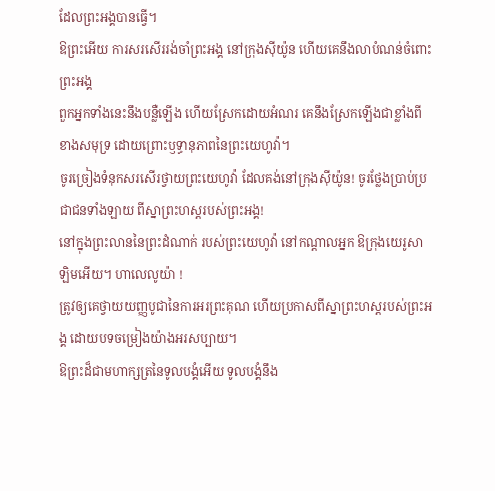ដែលព្រះអង្គបានធ្វើ។
ឱព្រះអើយ ការសរសើររង់ចាំព្រះអង្គ នៅក្រុងស៊ីយ៉ូន ហើយគេនឹងលាបំណន់ចំពោះព្រះអង្គ
ពួកអ្នកទាំងនេះនឹងបន្លឺឡើង ហើយស្រែកដោយអំណរ គេនឹងស្រែកឡើងជាខ្លាំងពីខាងសមុទ្រ ដោយព្រោះឫទ្ធានុភាពនៃព្រះយេហូវ៉ា។
ចូរច្រៀងទំនុកសរសើរថ្វាយព្រះយេហូវ៉ា ដែលគង់នៅក្រុងស៊ីយ៉ូន! ចូរថ្លែងប្រាប់ប្រជាជនទាំងឡាយ ពីស្នាព្រះហស្តរបស់ព្រះអង្គ!
នៅក្នុងព្រះលាននៃព្រះដំណាក់ របស់ព្រះយេហូវ៉ា នៅកណ្ដាលអ្នក ឱក្រុងយេរូសាឡិមអើយ។ ហាលេលូយ៉ា !
ត្រូវឲ្យគេថ្វាយយញ្ញបូជានៃការអរព្រះគុណ ហើយប្រកាសពីស្នាព្រះហស្ដរបស់ព្រះអង្គ ដោយបទចម្រៀងយ៉ាងអរសប្បាយ។
ឱព្រះដ៏ជាមហាក្សត្រនៃទូលបង្គំអើយ ទូលបង្គំនឹង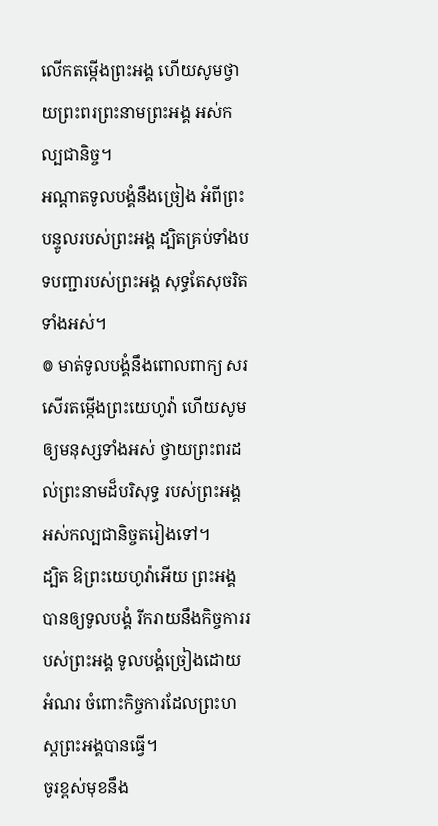លើកតម្កើងព្រះអង្គ ហើយសូមថ្វាយព្រះពរព្រះនាមព្រះអង្គ អស់កល្បជានិច្ច។
អណ្ដាតទូលបង្គំនឹងច្រៀង អំពីព្រះបន្ទូលរបស់ព្រះអង្គ ដ្បិតគ្រប់ទាំងបទបញ្ជារបស់ព្រះអង្គ សុទ្ធតែសុចរិតទាំងអស់។
៙ មាត់ទូលបង្គំនឹងពោលពាក្យ សរសើរតម្កើងព្រះយេហូវ៉ា ហើយសូមឲ្យមនុស្សទាំងអស់ ថ្វាយព្រះពរដល់ព្រះនាមដ៏បរិសុទ្ធ របស់ព្រះអង្គ អស់កល្បជានិច្ចតរៀងទៅ។
ដ្បិត ឱព្រះយេហូវ៉ាអើយ ព្រះអង្គបានឲ្យទូលបង្គំ រីករាយនឹងកិច្ចការរបស់ព្រះអង្គ ទូលបង្គំច្រៀងដោយអំណរ ចំពោះកិច្ចការដែលព្រះហស្តព្រះអង្គបានធ្វើ។
ចូរខ្ពស់មុខនឹង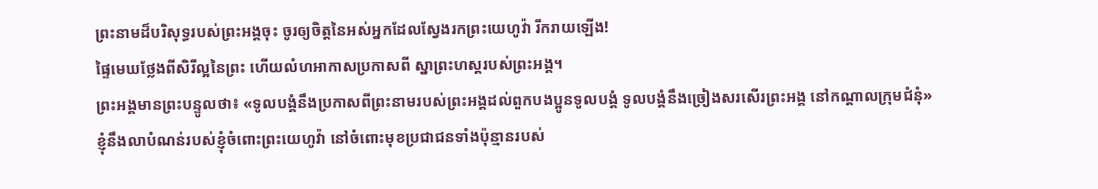ព្រះនាមដ៏បរិសុទ្ធរបស់ព្រះអង្គចុះ ចូរឲ្យចិត្តនៃអស់អ្នកដែលស្វែងរកព្រះយេហូវ៉ា រីករាយឡើង!
ផ្ទៃមេឃថ្លែងពីសិរីល្អនៃព្រះ ហើយលំហអាកាសប្រកាសពី ស្នាព្រះហស្តរបស់ព្រះអង្គ។
ព្រះអង្គមានព្រះបន្ទូលថា៖ «ទូលបង្គំនឹងប្រកាសពីព្រះនាមរបស់ព្រះអង្គដល់ពួកបងប្អូនទូលបង្គំ ទូលបង្គំនឹងច្រៀងសរសើរព្រះអង្គ នៅកណ្តាលក្រុមជំនុំ»
ខ្ញុំនឹងលាបំណន់របស់ខ្ញុំចំពោះព្រះយេហូវ៉ា នៅចំពោះមុខប្រជាជនទាំងប៉ុន្មានរបស់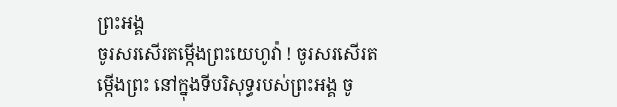ព្រះអង្គ
ចូរសរសើរតម្កើងព្រះយេហូវ៉ា ! ចូរសរសើរតម្កើងព្រះ នៅក្នុងទីបរិសុទ្ធរបស់ព្រះអង្គ ចូ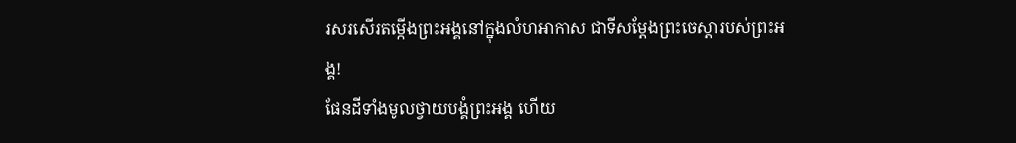រសរសើរតម្កើងព្រះអង្គនៅក្នុងលំហអាកាស ជាទីសម្ដែងព្រះចេស្តារបស់ព្រះអង្គ!
ផែនដីទាំងមូលថ្វាយបង្គំព្រះអង្គ ហើយ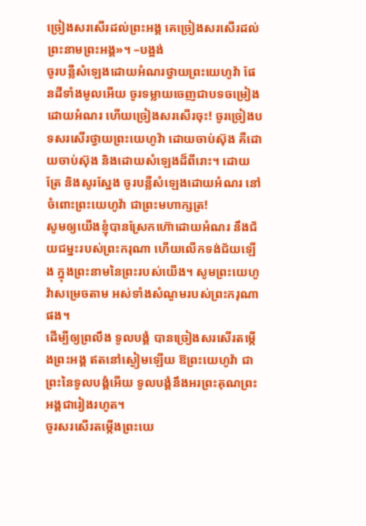ច្រៀងសរសើរដល់ព្រះអង្គ គេច្រៀងសរសើរដល់ព្រះនាមព្រះអង្គ»។ –បង្អង់
ចូរបន្លឺសំឡេងដោយអំណរថ្វាយព្រះយេហូវ៉ា ផែនដីទាំងមូលអើយ ចូរទម្លាយចេញជាបទចម្រៀងដោយអំណរ ហើយច្រៀងសរសើរចុះ! ចូរច្រៀងបទសរសើរថ្វាយព្រះយេហូវ៉ា ដោយចាប់ស៊ុង គឺដោយចាប់ស៊ុង និងដោយសំឡេងដ៏ពីរោះ។ ដោយត្រែ និងសូរស្នែង ចូរបន្លឺសំឡេងដោយអំណរ នៅចំពោះព្រះយេហូវ៉ា ជាព្រះមហាក្សត្រ!
សូមឲ្យយើងខ្ញុំបានស្រែកហ៊ោដោយអំណរ នឹងជ័យជម្នះរបស់ព្រះករុណា ហើយលើកទង់ជ័យឡើង ក្នុងព្រះនាមនៃព្រះរបស់យើង។ សូមព្រះយេហូវ៉ាសម្រេចតាម អស់ទាំងសំណូមរបស់ព្រះករុណាផង។
ដើម្បីឲ្យព្រលឹង ទូលបង្គំ បានច្រៀងសរសើរតម្កើងព្រះអង្គ ឥតនៅស្ងៀមឡើយ ឱព្រះយេហូវ៉ា ជាព្រះនៃទូលបង្គំអើយ ទូលបង្គំនឹងអរព្រះគុណព្រះអង្គជារៀងរហូត។
ចូរសរសើរតម្កើងព្រះយេ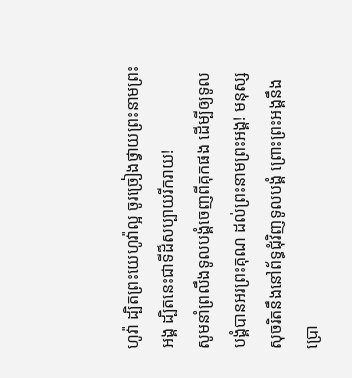ហូវ៉ា ដ្បិតព្រះយេហូវ៉ាល្អ ចូរច្រៀងថ្វាយព្រះនាមព្រះអង្គ ដ្បិតនេះជាទីដ៏សប្បាយរីករាយ!
សូមនាំព្រលឹងទូលបង្គំចេញពីគុកផង ដើម្បីឲ្យទូលបង្គំបានអរព្រះគុណ ដល់ព្រះនាមព្រះអង្គ! មនុស្សសុចរិតនឹងនៅព័ទ្ធជុំវិញទូលបង្គំ ព្រោះព្រះអង្គនឹងប្រោ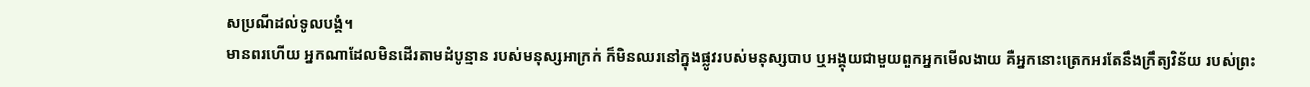សប្រណីដល់ទូលបង្គំ។
មានពរហើយ អ្នកណាដែលមិនដើរតាមដំបូន្មាន របស់មនុស្សអាក្រក់ ក៏មិនឈរនៅក្នុងផ្លូវរបស់មនុស្សបាប ឬអង្គុយជាមួយពួកអ្នកមើលងាយ គឺអ្នកនោះត្រេកអរតែនឹងក្រឹត្យវិន័យ របស់ព្រះ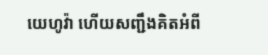យេហូវ៉ា ហើយសញ្ជឹងគិតអំពី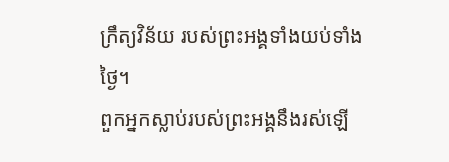ក្រឹត្យវិន័យ របស់ព្រះអង្គទាំងយប់ទាំងថ្ងៃ។
ពួកអ្នកស្លាប់របស់ព្រះអង្គនឹងរស់ឡើ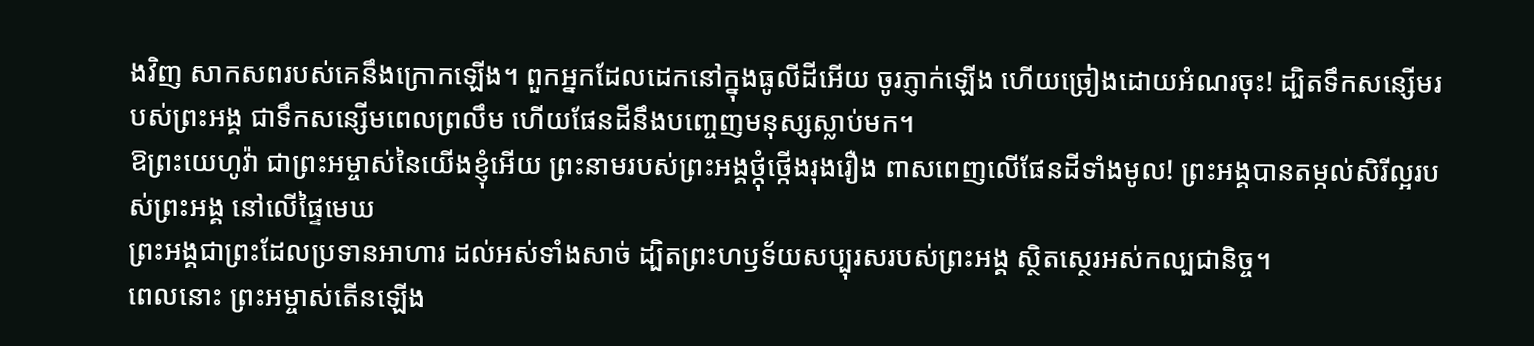ងវិញ សាកសពរបស់គេនឹងក្រោកឡើង។ ពួកអ្នកដែលដេកនៅក្នុងធូលីដីអើយ ចូរភ្ញាក់ឡើង ហើយច្រៀងដោយអំណរចុះ! ដ្បិតទឹកសន្សើមរបស់ព្រះអង្គ ជាទឹកសន្សើមពេលព្រលឹម ហើយផែនដីនឹងបញ្ចេញមនុស្សស្លាប់មក។
ឱព្រះយេហូវ៉ា ជាព្រះអម្ចាស់នៃយើងខ្ញុំអើយ ព្រះនាមរបស់ព្រះអង្គថ្កុំថ្កើងរុងរឿង ពាសពេញលើផែនដីទាំងមូល! ព្រះអង្គបានតម្កល់សិរីល្អរបស់ព្រះអង្គ នៅលើផ្ទៃមេឃ
ព្រះអង្គជាព្រះដែលប្រទានអាហារ ដល់អស់ទាំងសាច់ ដ្បិតព្រះហឫទ័យសប្បុរសរបស់ព្រះអង្គ ស្ថិតស្ថេរអស់កល្បជានិច្ច។
ពេលនោះ ព្រះអម្ចាស់តើនឡើង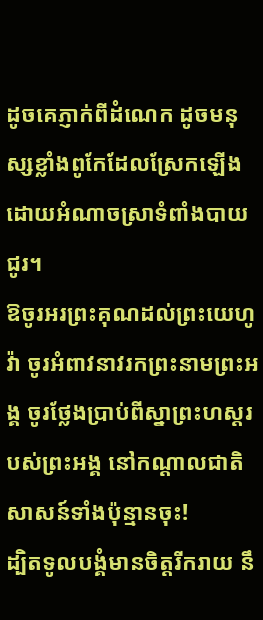ដូចគេភ្ញាក់ពីដំណេក ដូចមនុស្សខ្លាំងពូកែដែលស្រែកឡើង ដោយអំណាចស្រាទំពាំងបាយជូរ។
ឱចូរអរព្រះគុណដល់ព្រះយេហូវ៉ា ចូរអំពាវនាវរកព្រះនាមព្រះអង្គ ចូរថ្លែងប្រាប់ពីស្នាព្រះហស្ដរបស់ព្រះអង្គ នៅកណ្ដាលជាតិសាសន៍ទាំងប៉ុន្មានចុះ!
ដ្បិតទូលបង្គំមានចិត្តរីករាយ នឹ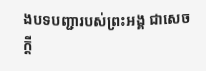ងបទបញ្ជារបស់ព្រះអង្គ ជាសេចក្ដី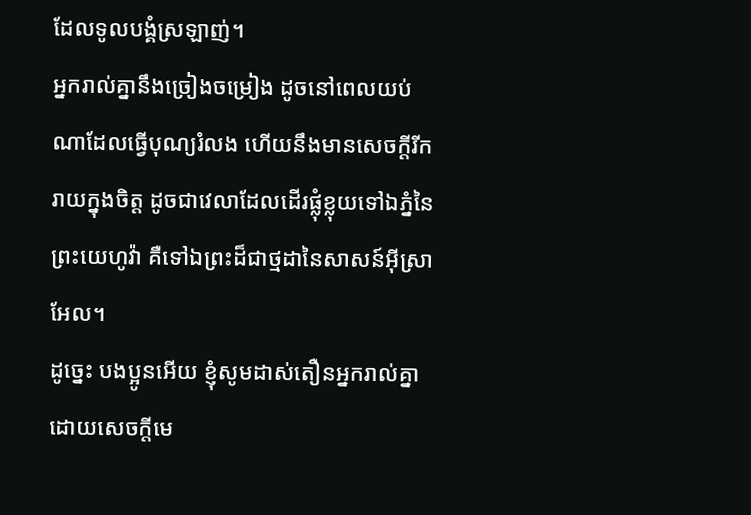ដែលទូលបង្គំស្រឡាញ់។
អ្នករាល់គ្នានឹងច្រៀងចម្រៀង ដូចនៅពេលយប់ណាដែលធ្វើបុណ្យរំលង ហើយនឹងមានសេចក្ដីរីករាយក្នុងចិត្ត ដូចជាវេលាដែលដើរផ្លុំខ្លុយទៅឯភ្នំនៃព្រះយេហូវ៉ា គឺទៅឯព្រះដ៏ជាថ្មដានៃសាសន៍អ៊ីស្រាអែល។
ដូច្នេះ បងប្អូនអើយ ខ្ញុំសូមដាស់តឿនអ្នករាល់គ្នា ដោយសេចក្តីមេ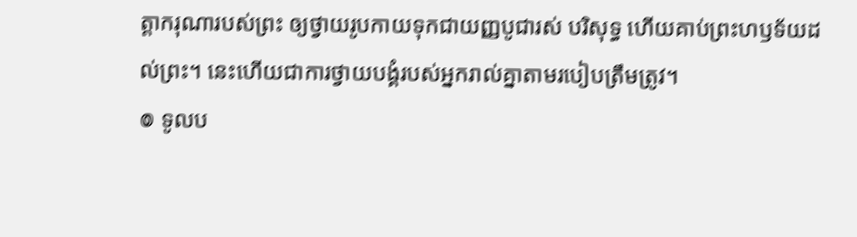ត្តាករុណារបស់ព្រះ ឲ្យថ្វាយរូបកាយទុកជាយញ្ញបូជារស់ បរិសុទ្ធ ហើយគាប់ព្រះហឫទ័យដល់ព្រះ។ នេះហើយជាការថ្វាយបង្គំរបស់អ្នករាល់គ្នាតាមរបៀបត្រឹមត្រូវ។
៙ ទូលប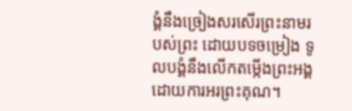ង្គំនឹងច្រៀងសរសើរព្រះនាមរបស់ព្រះ ដោយបទចម្រៀង ទូលបង្គំនឹងលើកតម្កើងព្រះអង្គ ដោយការអរព្រះគុណ។